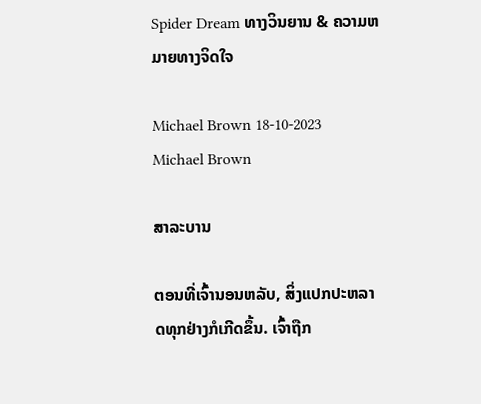Spider Dream ທາງວິນຍານ & ຄວາມຫມາຍທາງຈິດໃຈ

Michael Brown 18-10-2023
Michael Brown

ສາລະບານ

ຕອນທີ່ເຈົ້ານອນຫລັບ, ສິ່ງແປກປະຫລາດທຸກຢ່າງກໍເກີດຂຶ້ນ. ເຈົ້າຖືກ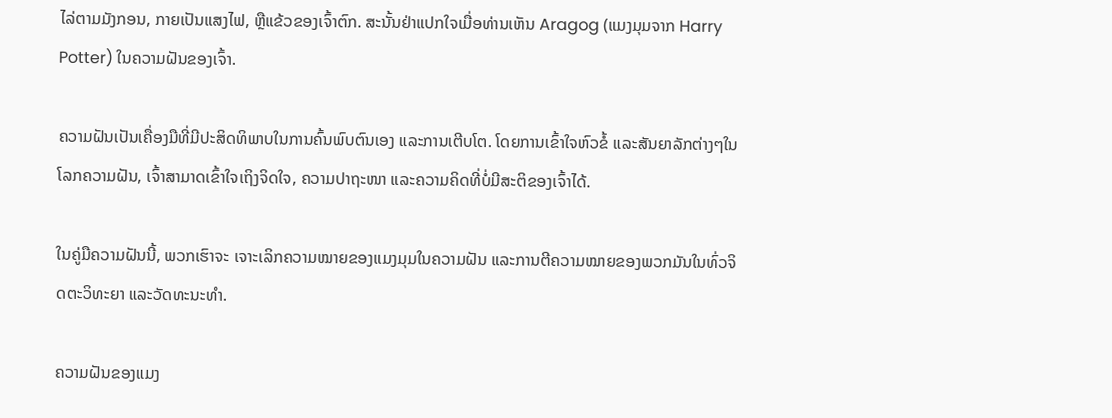ໄລ່ຕາມມັງກອນ, ກາຍເປັນແສງໄຟ, ຫຼືແຂ້ວຂອງເຈົ້າຕົກ. ສະນັ້ນຢ່າແປກໃຈເມື່ອທ່ານເຫັນ Aragog (ແມງມຸມຈາກ Harry Potter) ໃນຄວາມຝັນຂອງເຈົ້າ.

ຄວາມຝັນເປັນເຄື່ອງມືທີ່ມີປະສິດທິພາບໃນການຄົ້ນພົບຕົນເອງ ແລະການເຕີບໂຕ. ໂດຍການເຂົ້າໃຈຫົວຂໍ້ ແລະສັນຍາລັກຕ່າງໆໃນໂລກຄວາມຝັນ, ເຈົ້າສາມາດເຂົ້າໃຈເຖິງຈິດໃຈ, ຄວາມປາຖະໜາ ແລະຄວາມຄິດທີ່ບໍ່ມີສະຕິຂອງເຈົ້າໄດ້.

ໃນຄູ່ມືຄວາມຝັນນີ້, ພວກເຮົາຈະ ເຈາະເລິກຄວາມໝາຍຂອງແມງມຸມໃນຄວາມຝັນ ແລະການຕີຄວາມໝາຍຂອງພວກມັນໃນທົ່ວຈິດຕະວິທະຍາ ແລະວັດທະນະທໍາ.

ຄວາມຝັນຂອງແມງ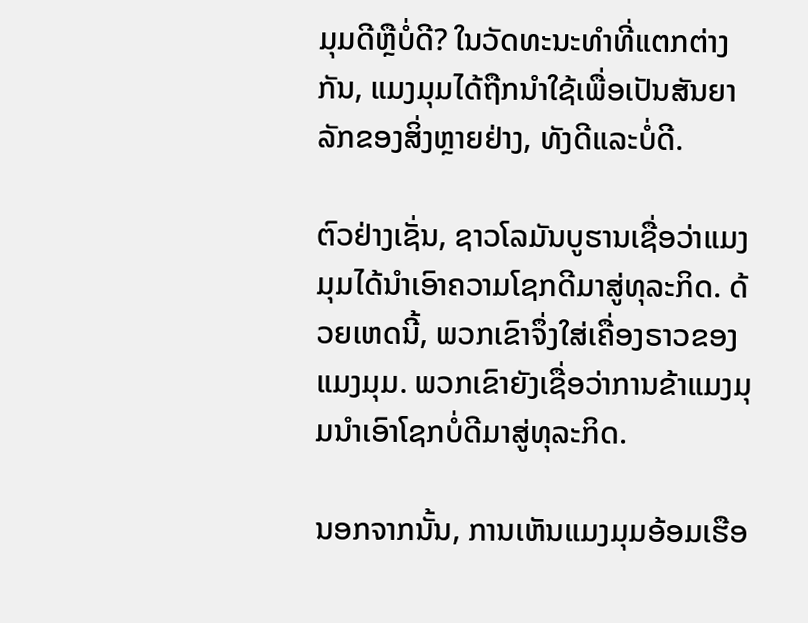ມຸມດີຫຼືບໍ່ດີ? ໃນວັດທະນະທໍາທີ່ແຕກຕ່າງກັນ, ແມງມຸມໄດ້ຖືກນໍາໃຊ້ເພື່ອເປັນສັນຍາລັກຂອງສິ່ງຫຼາຍຢ່າງ, ທັງດີແລະບໍ່ດີ.

ຕົວຢ່າງເຊັ່ນ, ຊາວໂລມັນບູຮານເຊື່ອວ່າແມງມຸມໄດ້ນໍາເອົາຄວາມໂຊກດີມາສູ່ທຸລະກິດ. ດ້ວຍເຫດນີ້, ພວກເຂົາຈຶ່ງໃສ່ເຄື່ອງຣາວຂອງແມງມຸມ. ພວກເຂົາຍັງເຊື່ອວ່າການຂ້າແມງມຸມນໍາເອົາໂຊກບໍ່ດີມາສູ່ທຸລະກິດ.

ນອກຈາກນັ້ນ, ການເຫັນແມງມຸມອ້ອມເຮືອ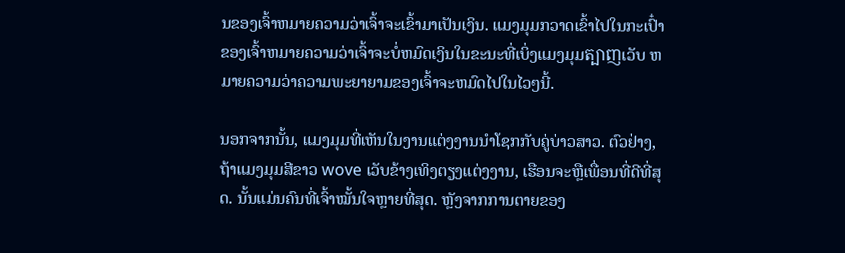ນຂອງເຈົ້າຫມາຍຄວາມວ່າເຈົ້າຈະເຂົ້າມາເປັນເງິນ. ແມງມຸມກວາດເຂົ້າໄປໃນກະເປົ໋າຂອງເຈົ້າຫມາຍຄວາມວ່າເຈົ້າຈະບໍ່ຫມົດເງິນໃນຂະນະທີ່ເບິ່ງແມງມຸມត្បាញເວັບ ຫມາຍຄວາມວ່າຄວາມພະຍາຍາມຂອງເຈົ້າຈະຫມົດໄປໃນໄວໆນີ້.

ນອກຈາກນັ້ນ, ແມງມຸມທີ່ເຫັນໃນງານແຕ່ງງານນໍາໂຊກກັບຄູ່ບ່າວສາວ. ຕົວຢ່າງ, ຖ້າແມງມຸມສີຂາວ wove ເວັບຂ້າງເທິງຕຽງແຕ່ງງານ, ເຮືອນຈະຫຼືເພື່ອນທີ່ດີທີ່ສຸດ. ນັ້ນແມ່ນຄົນທີ່ເຈົ້າໝັ້ນໃຈຫຼາຍທີ່ສຸດ. ຫຼັງຈາກການຕາຍຂອງ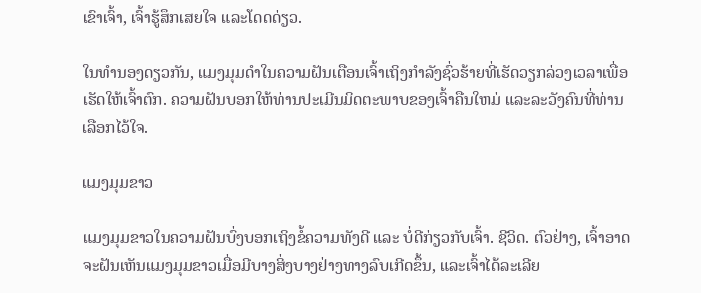ເຂົາເຈົ້າ, ເຈົ້າຮູ້ສຶກເສຍໃຈ ແລະໂດດດ່ຽວ.

ໃນທຳນອງດຽວກັນ, ແມງມຸມດຳໃນຄວາມຝັນເຕືອນເຈົ້າເຖິງກຳລັງຊົ່ວຮ້າຍທີ່ເຮັດວຽກລ່ວງເວລາເພື່ອເຮັດໃຫ້ເຈົ້າຕົກ. ຄວາມຝັນບອກໃຫ້ທ່ານປະເມີນມິດຕະພາບຂອງເຈົ້າຄືນໃຫມ່ ແລະລະວັງຄົນທີ່ທ່ານເລືອກໄວ້ໃຈ.

ແມງມຸມຂາວ

ແມງມຸມຂາວໃນຄວາມຝັນບົ່ງບອກເຖິງຂໍ້ຄວາມທັງດີ ແລະ ບໍ່ດີກ່ຽວກັບເຈົ້າ. ຊີວິດ. ຕົວຢ່າງ, ເຈົ້າອາດຈະຝັນເຫັນແມງມຸມຂາວເມື່ອມີບາງສິ່ງບາງຢ່າງທາງລົບເກີດຂຶ້ນ, ແລະເຈົ້າໄດ້ລະເລີຍ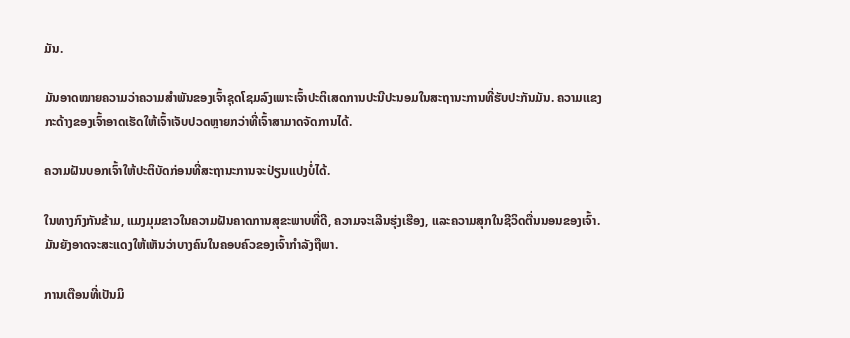ມັນ.

ມັນອາດໝາຍຄວາມວ່າຄວາມສຳພັນຂອງເຈົ້າຊຸດໂຊມລົງເພາະເຈົ້າປະຕິເສດການປະນີປະນອມໃນສະຖານະການທີ່ຮັບປະກັນມັນ. ຄວາມແຂງກະດ້າງຂອງເຈົ້າອາດເຮັດໃຫ້ເຈົ້າເຈັບປວດຫຼາຍກວ່າທີ່ເຈົ້າສາມາດຈັດການໄດ້.

ຄວາມຝັນບອກເຈົ້າໃຫ້ປະຕິບັດກ່ອນທີ່ສະຖານະການຈະປ່ຽນແປງບໍ່ໄດ້.

ໃນທາງກົງກັນຂ້າມ, ແມງມຸມຂາວໃນຄວາມຝັນຄາດການສຸຂະພາບທີ່ດີ, ຄວາມຈະເລີນຮຸ່ງເຮືອງ, ແລະຄວາມສຸກໃນຊີວິດຕື່ນນອນຂອງເຈົ້າ. ມັນຍັງອາດຈະສະແດງໃຫ້ເຫັນວ່າບາງຄົນໃນຄອບຄົວຂອງເຈົ້າກໍາລັງຖືພາ.

ການເຕືອນທີ່ເປັນມິ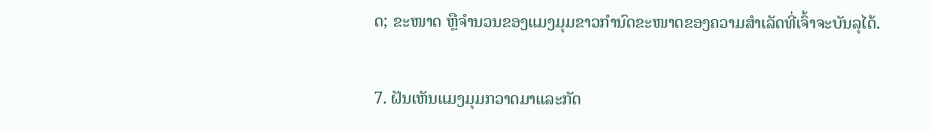ດ; ຂະໜາດ ຫຼືຈຳນວນຂອງແມງມຸມຂາວກຳນົດຂະໜາດຂອງຄວາມສຳເລັດທີ່ເຈົ້າຈະບັນລຸໄດ້.

7. ຝັນເຫັນແມງມຸມກວາດມາແລະກັດ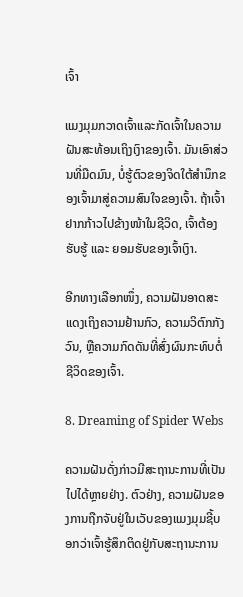ເຈົ້າ

ແມງມຸມກວາດເຈົ້າແລະກັດເຈົ້າໃນຄວາມຝັນສະທ້ອນເຖິງເງົາຂອງເຈົ້າ. ມັນເອົາສ່ວນທີ່ມືດມົນ, ບໍ່ຮູ້ຕົວຂອງຈິດໃຕ້ສຳນຶກຂອງເຈົ້າມາສູ່ຄວາມສົນໃຈຂອງເຈົ້າ. ຖ້າເຈົ້າຢາກກ້າວໄປຂ້າງໜ້າໃນຊີວິດ, ເຈົ້າຕ້ອງຮັບຮູ້ ແລະ ຍອມຮັບຂອງເຈົ້າເງົາ.

ອີກທາງເລືອກໜຶ່ງ, ຄວາມຝັນອາດສະແດງເຖິງຄວາມຢ້ານກົວ, ຄວາມວິຕົກກັງວົນ, ຫຼືຄວາມກົດດັນທີ່ສົ່ງຜົນກະທົບຕໍ່ຊີວິດຂອງເຈົ້າ.

8. Dreaming of Spider Webs

ຄວາມຝັນດັ່ງກ່າວມີສະຖານະການທີ່ເປັນໄປໄດ້ຫຼາຍຢ່າງ. ຕົວຢ່າງ, ຄວາມຝັນຂອງການຖືກຈັບຢູ່ໃນເວັບຂອງແມງມຸມຊີ້ບອກວ່າເຈົ້າຮູ້ສຶກຕິດຢູ່ກັບສະຖານະການ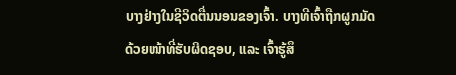ບາງຢ່າງໃນຊີວິດຕື່ນນອນຂອງເຈົ້າ. ບາງທີເຈົ້າຖືກຜູກມັດດ້ວຍໜ້າທີ່ຮັບຜິດຊອບ, ແລະ ເຈົ້າຮູ້ສຶ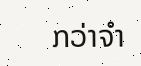ກວ່າຈຳ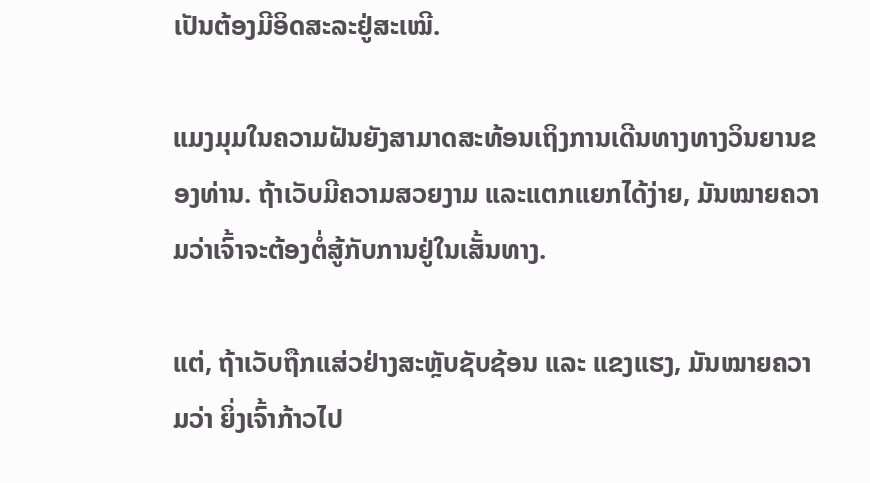ເປັນຕ້ອງມີອິດສະລະຢູ່ສະເໝີ.

ແມງມຸມໃນຄວາມຝັນຍັງສາມາດສະທ້ອນເຖິງການເດີນທາງທາງວິນຍານຂອງທ່ານ. ຖ້າເວັບມີຄວາມສວຍງາມ ແລະແຕກແຍກໄດ້ງ່າຍ, ມັນໝາຍຄວາມວ່າເຈົ້າຈະຕ້ອງຕໍ່ສູ້ກັບການຢູ່ໃນເສັ້ນທາງ.

ແຕ່, ຖ້າເວັບຖືກແສ່ວຢ່າງສະຫຼັບຊັບຊ້ອນ ແລະ ແຂງແຮງ, ມັນໝາຍຄວາມວ່າ ຍິ່ງເຈົ້າກ້າວໄປ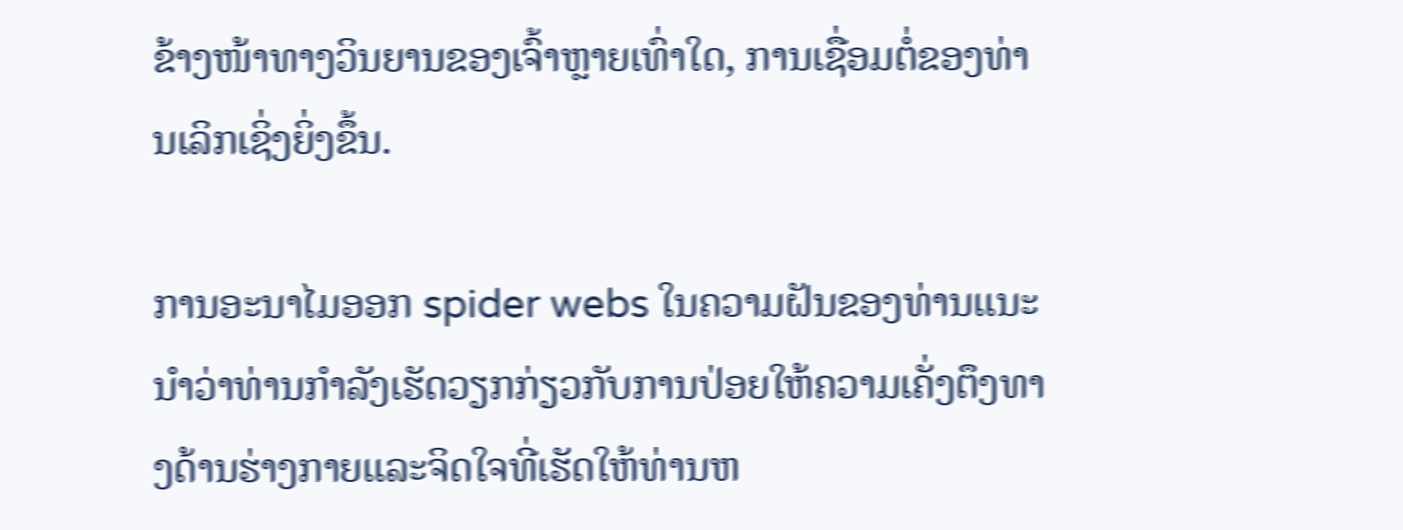ຂ້າງໜ້າທາງວິນຍານຂອງເຈົ້າຫຼາຍເທົ່າໃດ, ການເຊື່ອມຕໍ່ຂອງທ່ານເລິກເຊິ່ງຍິ່ງຂຶ້ນ.

ການອະນາໄມອອກ spider webs ໃນຄວາມຝັນຂອງທ່ານແນະນໍາວ່າທ່ານກໍາລັງເຮັດວຽກກ່ຽວກັບການປ່ອຍໃຫ້ຄວາມເຄັ່ງຕຶງທາງດ້ານຮ່າງກາຍແລະຈິດໃຈທີ່ເຮັດໃຫ້ທ່ານຫ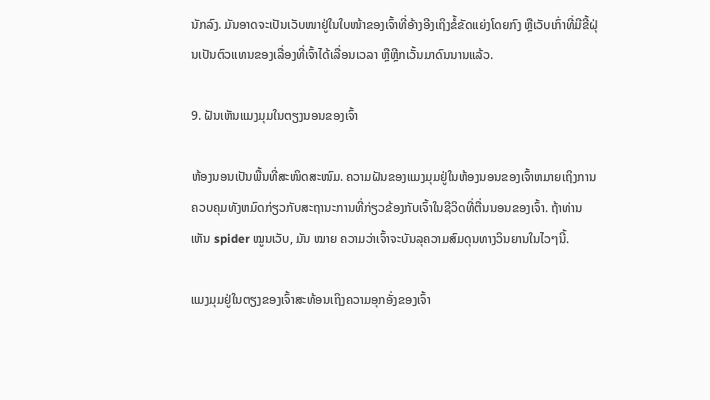ນັກລົງ. ມັນອາດຈະເປັນເວັບໜາຢູ່ໃນໃບໜ້າຂອງເຈົ້າທີ່ອ້າງອີງເຖິງຂໍ້ຂັດແຍ່ງໂດຍກົງ ຫຼືເວັບເກົ່າທີ່ມີຂີ້ຝຸ່ນເປັນຕົວແທນຂອງເລື່ອງທີ່ເຈົ້າໄດ້ເລື່ອນເວລາ ຫຼືຫຼີກເວັ້ນມາດົນນານແລ້ວ.

9. ຝັນເຫັນແມງມຸມໃນຕຽງນອນຂອງເຈົ້າ

ຫ້ອງນອນເປັນພື້ນທີ່ສະໜິດສະໜົມ. ຄວາມຝັນຂອງແມງມຸມຢູ່ໃນຫ້ອງນອນຂອງເຈົ້າຫມາຍເຖິງການຄວບຄຸມທັງຫມົດກ່ຽວກັບສະຖານະການທີ່ກ່ຽວຂ້ອງກັບເຈົ້າໃນຊີວິດທີ່ຕື່ນນອນຂອງເຈົ້າ. ຖ້າທ່ານເຫັນ spider ໝູນເວັບ, ມັນ ໝາຍ ຄວາມວ່າເຈົ້າຈະບັນລຸຄວາມສົມດຸນທາງວິນຍານໃນໄວໆນີ້.

ແມງມຸມຢູ່ໃນຕຽງຂອງເຈົ້າສະທ້ອນເຖິງຄວາມອຸກອັ່ງຂອງເຈົ້າ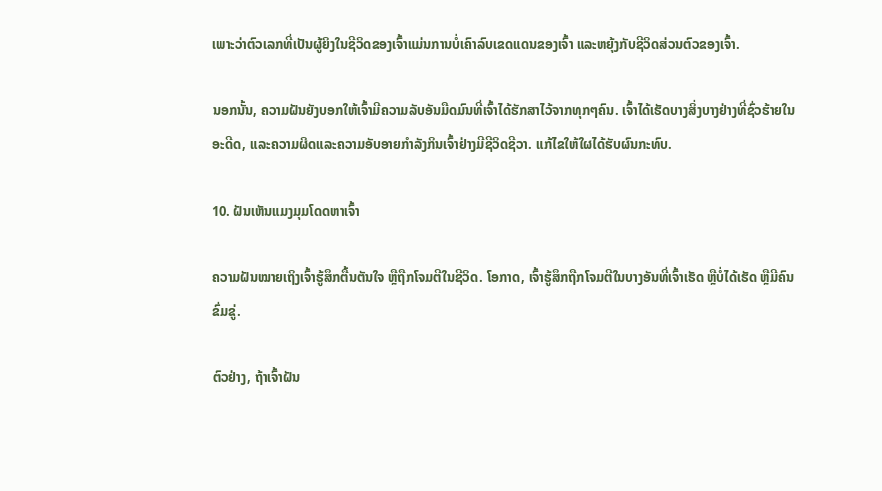ເພາະວ່າຕົວເລກທີ່ເປັນຜູ້ຍິງໃນຊີວິດຂອງເຈົ້າແມ່ນການບໍ່ເຄົາລົບເຂດແດນຂອງເຈົ້າ ແລະຫຍຸ້ງກັບຊີວິດສ່ວນຕົວຂອງເຈົ້າ.

ນອກນັ້ນ, ຄວາມຝັນຍັງບອກໃຫ້ເຈົ້າມີຄວາມລັບອັນມືດມົນທີ່ເຈົ້າໄດ້ຮັກສາໄວ້ຈາກທຸກໆຄົນ. ເຈົ້າໄດ້ເຮັດບາງສິ່ງບາງຢ່າງທີ່ຊົ່ວຮ້າຍໃນອະດີດ, ແລະຄວາມຜິດແລະຄວາມອັບອາຍກໍາລັງກິນເຈົ້າຢ່າງມີຊີວິດຊີວາ. ແກ້ໄຂໃຫ້ໃຜໄດ້ຮັບຜົນກະທົບ.

10. ຝັນເຫັນແມງມຸມໂດດຫາເຈົ້າ

ຄວາມຝັນໝາຍເຖິງເຈົ້າຮູ້ສຶກຕື້ນຕັນໃຈ ຫຼືຖືກໂຈມຕີໃນຊີວິດ. ໂອກາດ, ເຈົ້າຮູ້ສຶກຖືກໂຈມຕີໃນບາງອັນທີ່ເຈົ້າເຮັດ ຫຼືບໍ່ໄດ້ເຮັດ ຫຼືມີຄົນຂົ່ມຂູ່.

ຕົວຢ່າງ, ຖ້າເຈົ້າຝັນ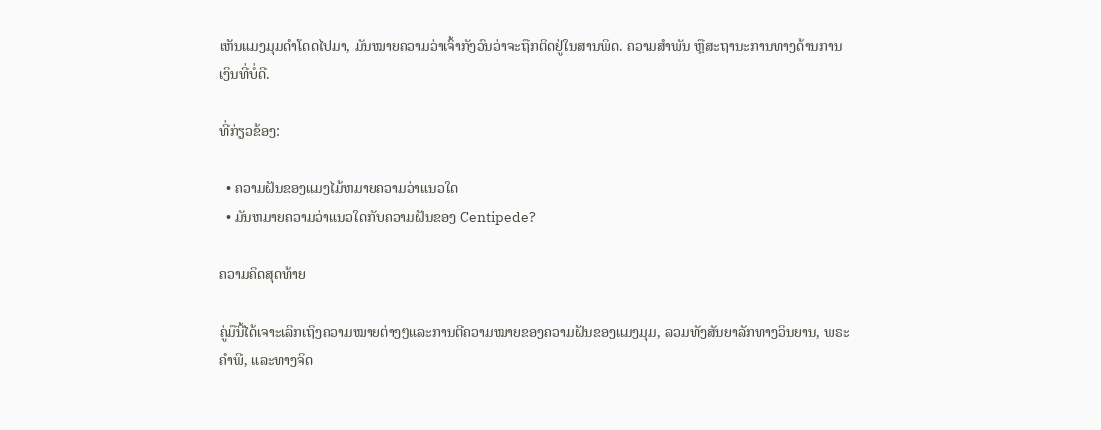ເຫັນແມງມຸມດຳໂດດໄປມາ, ມັນໝາຍຄວາມວ່າເຈົ້າກັງວົນວ່າຈະຖືກຕິດຢູ່ໃນສານພິດ. ຄວາມສໍາພັນ ຫຼືສະຖານະການທາງດ້ານການເງິນທີ່ບໍ່ດີ.

ທີ່ກ່ຽວຂ້ອງ:

  • ຄວາມຝັນຂອງແມງໄມ້ຫມາຍຄວາມວ່າແນວໃດ
  • ມັນຫມາຍຄວາມວ່າແນວໃດກັບຄວາມຝັນຂອງ Centipede?

ຄວາມຄິດສຸດທ້າຍ

ຄູ່ມືນີ້ໄດ້ເຈາະເລິກເຖິງຄວາມໝາຍຕ່າງໆແລະການຕີຄວາມໝາຍຂອງຄວາມຝັນຂອງແມງມຸມ, ລວມທັງສັນຍາລັກທາງວິນຍານ, ພຣະຄໍາພີ, ແລະທາງຈິດ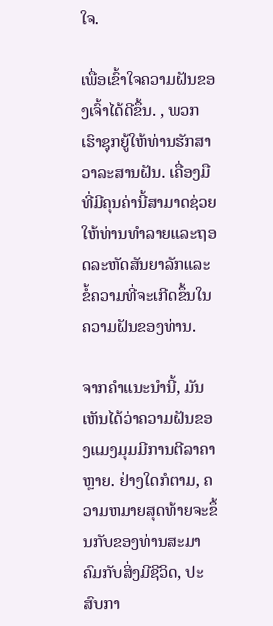ໃຈ.

ເພື່ອເຂົ້າໃຈຄວາມຝັນຂອງເຈົ້າໄດ້ດີຂຶ້ນ. , ພວກເຮົາຊຸກຍູ້ໃຫ້ທ່ານຮັກສາວາລະສານຝັນ. ເຄື່ອງມືທີ່ມີຄຸນຄ່ານີ້ສາມາດຊ່ວຍໃຫ້ທ່ານທໍາລາຍແລະຖອດລະຫັດສັນຍາລັກແລະຂໍ້ຄວາມທີ່ຈະເກີດຂຶ້ນໃນຄວາມຝັນຂອງທ່ານ.

ຈາກຄໍາແນະນໍານີ້, ມັນເຫັນໄດ້ວ່າຄວາມຝັນຂອງແມງມຸມມີການຕີລາຄາຫຼາຍ. ຢ່າງໃດກໍຕາມ, ຄວາມຫມາຍສຸດທ້າຍຈະຂຶ້ນກັບຂອງທ່ານສະມາຄົມກັບສິ່ງມີຊີວິດ, ປະສົບກາ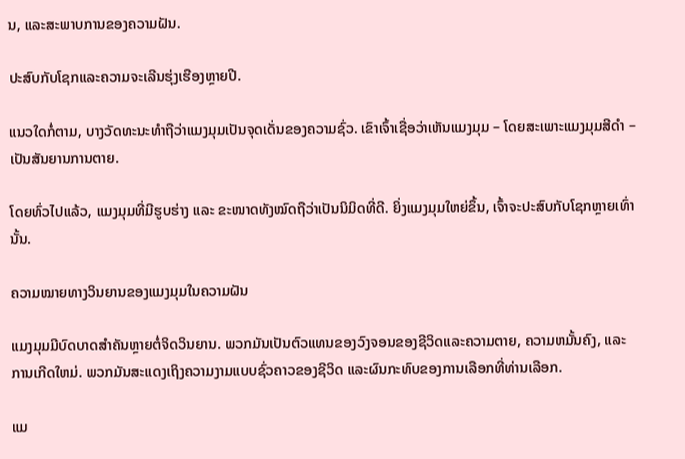ນ, ແລະສະພາບການຂອງຄວາມຝັນ.

ປະສົບກັບໂຊກແລະຄວາມຈະເລີນຮຸ່ງເຮືອງຫຼາຍປີ.

ແນວໃດກໍ່ຕາມ, ບາງວັດທະນະທໍາຖືວ່າແມງມຸມເປັນຈຸດເດັ່ນຂອງຄວາມຊົ່ວ. ເຂົາເຈົ້າເຊື່ອວ່າເຫັນແມງມຸມ – ໂດຍສະເພາະແມງມຸມສີດໍາ – ເປັນສັນຍານການຕາຍ.

ໂດຍທົ່ວໄປແລ້ວ, ແມງມຸມທີ່ມີຮູບຮ່າງ ແລະ ຂະໜາດທັງໝົດຖືວ່າເປັນນິມິດທີ່ດີ. ຍິ່ງແມງມຸມໃຫຍ່ຂຶ້ນ, ເຈົ້າຈະປະສົບກັບໂຊກຫຼາຍເທົ່ານັ້ນ.

ຄວາມໝາຍທາງວິນຍານຂອງແມງມຸມໃນຄວາມຝັນ

ແມງມຸມມີບົດບາດສຳຄັນຫຼາຍຕໍ່ຈິດວິນຍານ. ພວກມັນເປັນຕົວແທນຂອງວົງຈອນຂອງຊີວິດແລະຄວາມຕາຍ, ຄວາມຫມັ້ນຄົງ, ແລະການເກີດໃຫມ່. ພວກມັນສະແດງເຖິງຄວາມງາມແບບຊົ່ວຄາວຂອງຊີວິດ ແລະຜົນກະທົບຂອງການເລືອກທີ່ທ່ານເລືອກ.

ແມ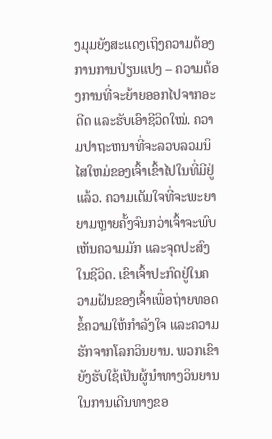ງມຸມຍັງສະແດງເຖິງຄວາມຕ້ອງການການປ່ຽນແປງ – ຄວາມຕ້ອງການທີ່ຈະຍ້າຍອອກໄປຈາກອະດີດ ແລະຮັບເອົາຊີວິດໃໝ່. ຄວາມປາຖະຫນາທີ່ຈະລວບລວມນິໄສໃຫມ່ຂອງເຈົ້າເຂົ້າໄປໃນທີ່ມີຢູ່ແລ້ວ. ຄວາມເຕັມໃຈທີ່ຈະພະຍາຍາມຫຼາຍຄັ້ງຈົນກວ່າເຈົ້າຈະພົບເຫັນຄວາມມັກ ແລະຈຸດປະສົງໃນຊີວິດ. ເຂົາເຈົ້າປະກົດຢູ່ໃນຄວາມຝັນຂອງເຈົ້າເພື່ອຖ່າຍທອດຂໍ້ຄວາມໃຫ້ກຳລັງໃຈ ແລະຄວາມຮັກຈາກໂລກວິນຍານ. ພວກເຂົາຍັງຮັບໃຊ້ເປັນຜູ້ນໍາທາງວິນຍານໃນການເດີນທາງຂອ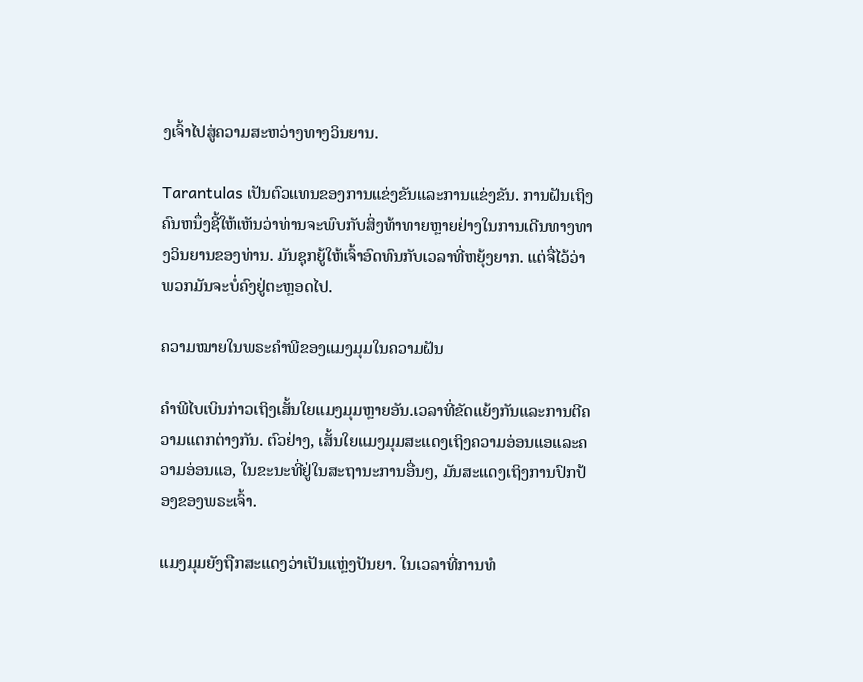ງເຈົ້າໄປສູ່ຄວາມສະຫວ່າງທາງວິນຍານ.

Tarantulas ເປັນຕົວແທນຂອງການແຂ່ງຂັນແລະການແຂ່ງຂັນ. ການຝັນເຖິງຄົນຫນຶ່ງຊີ້ໃຫ້ເຫັນວ່າທ່ານຈະພົບກັບສິ່ງທ້າທາຍຫຼາຍຢ່າງໃນການເດີນທາງທາງວິນຍານຂອງທ່ານ. ມັນຊຸກຍູ້ໃຫ້ເຈົ້າອົດທົນກັບເວລາທີ່ຫຍຸ້ງຍາກ. ແຕ່ຈື່ໄວ້ວ່າພວກມັນຈະບໍ່ຄົງຢູ່ຕະຫຼອດໄປ.

ຄວາມໝາຍໃນພຣະຄຳພີຂອງແມງມຸມໃນຄວາມຝັນ

ຄຳພີໄບເບິນກ່າວເຖິງເສັ້ນໃຍແມງມຸມຫຼາຍອັນ.ເວລາທີ່ຂັດແຍ້ງກັນແລະການຕີຄວາມແຕກຕ່າງກັນ. ຕົວຢ່າງ, ເສັ້ນໃຍແມງມຸມສະແດງເຖິງຄວາມອ່ອນແອແລະຄວາມອ່ອນແອ, ໃນຂະນະທີ່ຢູ່ໃນສະຖານະການອື່ນໆ, ມັນສະແດງເຖິງການປົກປ້ອງຂອງພຣະເຈົ້າ.

ແມງມຸມຍັງຖືກສະແດງວ່າເປັນແຫຼ່ງປັນຍາ. ໃນເວລາທີ່ການທໍ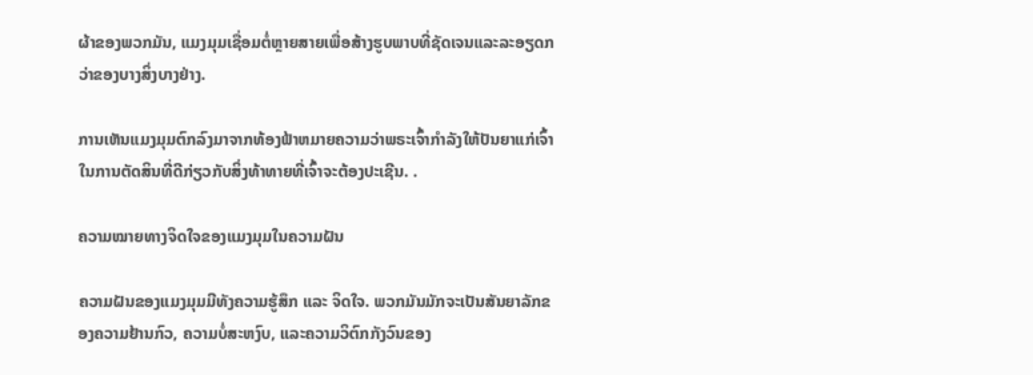ຜ້າຂອງພວກມັນ, ແມງມຸມເຊື່ອມຕໍ່ຫຼາຍສາຍເພື່ອສ້າງຮູບພາບທີ່ຊັດເຈນແລະລະອຽດກວ່າຂອງບາງສິ່ງບາງຢ່າງ.

ການເຫັນແມງມຸມຕົກລົງມາຈາກທ້ອງຟ້າຫມາຍຄວາມວ່າພຣະເຈົ້າກໍາລັງໃຫ້ປັນຍາແກ່ເຈົ້າໃນການຕັດສິນທີ່ດີກ່ຽວກັບສິ່ງທ້າທາຍທີ່ເຈົ້າຈະຕ້ອງປະເຊີນ. .

ຄວາມໝາຍທາງຈິດໃຈຂອງແມງມຸມໃນຄວາມຝັນ

ຄວາມຝັນຂອງແມງມຸມມີທັງຄວາມຮູ້ສຶກ ແລະ ຈິດໃຈ. ພວກມັນມັກຈະເປັນສັນຍາລັກຂອງຄວາມຢ້ານກົວ, ຄວາມບໍ່ສະຫງົບ, ແລະຄວາມວິຕົກກັງວົນຂອງ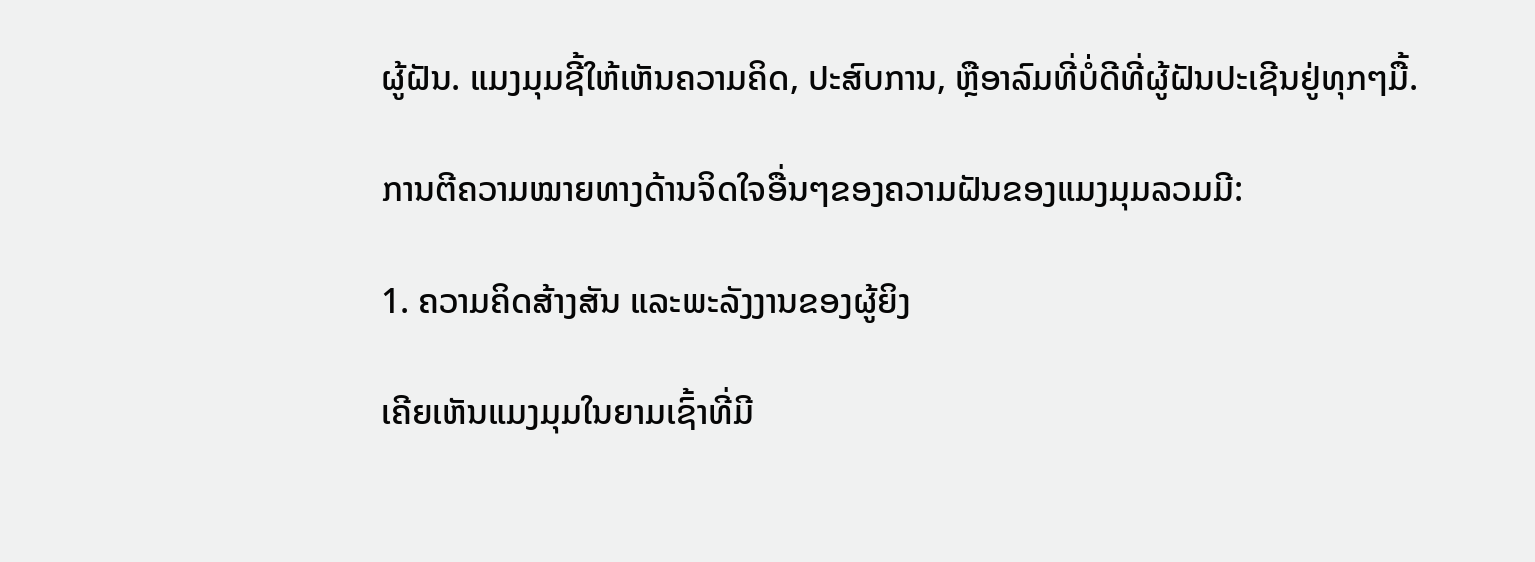ຜູ້ຝັນ. ແມງມຸມຊີ້ໃຫ້ເຫັນຄວາມຄິດ, ປະສົບການ, ຫຼືອາລົມທີ່ບໍ່ດີທີ່ຜູ້ຝັນປະເຊີນຢູ່ທຸກໆມື້.

ການຕີຄວາມໝາຍທາງດ້ານຈິດໃຈອື່ນໆຂອງຄວາມຝັນຂອງແມງມຸມລວມມີ:

1. ຄວາມຄິດສ້າງສັນ ແລະພະລັງງານຂອງຜູ້ຍິງ

ເຄີຍເຫັນແມງມຸມໃນຍາມເຊົ້າທີ່ມີ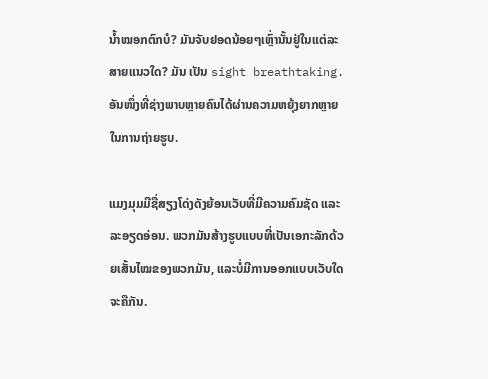ນໍ້າໝອກຕົກບໍ? ມັນຈັບຢອດນ້ອຍໆເຫຼົ່ານັ້ນຢູ່ໃນແຕ່ລະສາຍແນວໃດ? ມັນ ເປັນ sight breathtaking. ອັນໜຶ່ງທີ່ຊ່າງພາບຫຼາຍຄົນໄດ້ຜ່ານຄວາມຫຍຸ້ງຍາກຫຼາຍໃນການຖ່າຍຮູບ.

ແມງມຸມມີຊື່ສຽງໂດ່ງດັງຍ້ອນເວັບທີ່ມີຄວາມຄົມຊັດ ແລະລະອຽດອ່ອນ. ພວກມັນສ້າງຮູບແບບທີ່ເປັນເອກະລັກດ້ວຍເສັ້ນໄໝຂອງພວກມັນ, ແລະບໍ່ມີການອອກແບບເວັບໃດຈະຄືກັນ.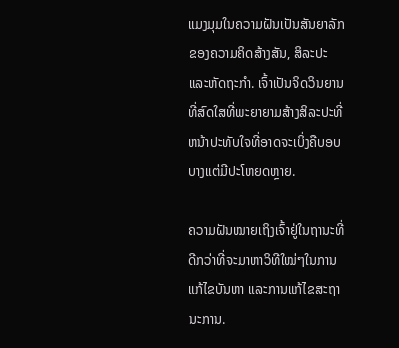ແມງມຸມໃນຄວາມຝັນເປັນສັນຍາລັກຂອງຄວາມຄິດສ້າງສັນ, ສິລະປະ ແລະຫັດຖະກຳ. ເຈົ້າເປັນຈິດວິນຍານທີ່ສົດໃສທີ່ພະຍາຍາມສ້າງສິລະປະທີ່ຫນ້າປະທັບໃຈທີ່ອາດຈະເບິ່ງຄືບອບບາງແຕ່ມີປະໂຫຍດຫຼາຍ.

ຄວາມຝັນໝາຍເຖິງເຈົ້າຢູ່ໃນຖານະທີ່ດີກວ່າທີ່ຈະມາຫາວິທີໃໝ່ໆໃນການແກ້ໄຂບັນຫາ ແລະການແກ້ໄຂສະຖານະການ.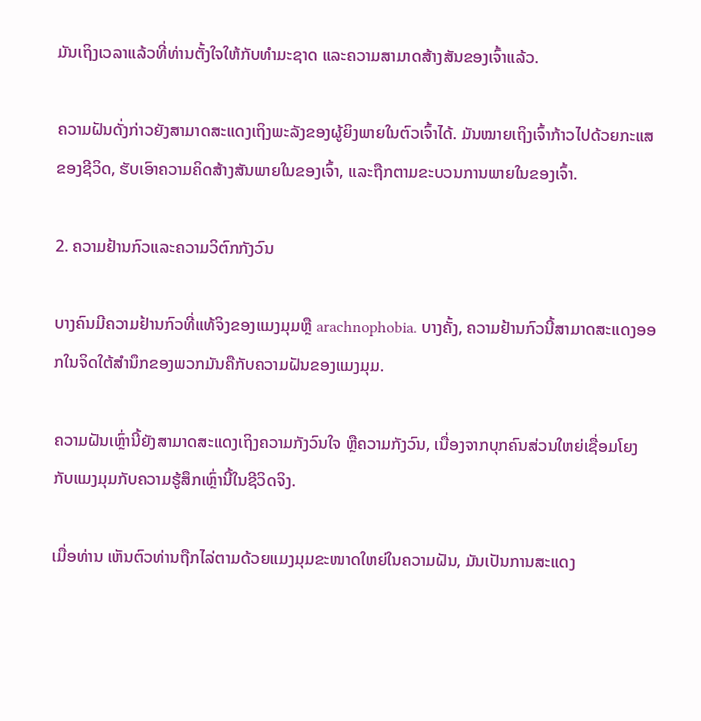ມັນເຖິງເວລາແລ້ວທີ່ທ່ານຕັ້ງໃຈໃຫ້ກັບທຳມະຊາດ ແລະຄວາມສາມາດສ້າງສັນຂອງເຈົ້າແລ້ວ.

ຄວາມຝັນດັ່ງກ່າວຍັງສາມາດສະແດງເຖິງພະລັງຂອງຜູ້ຍິງພາຍໃນຕົວເຈົ້າໄດ້. ມັນໝາຍເຖິງເຈົ້າກ້າວໄປດ້ວຍກະແສຂອງຊີວິດ, ຮັບເອົາຄວາມຄິດສ້າງສັນພາຍໃນຂອງເຈົ້າ, ແລະຖືກຕາມຂະບວນການພາຍໃນຂອງເຈົ້າ.

2. ຄວາມຢ້ານກົວແລະຄວາມວິຕົກກັງວົນ

ບາງຄົນມີຄວາມຢ້ານກົວທີ່ແທ້ຈິງຂອງແມງມຸມຫຼື arachnophobia. ບາງຄັ້ງ, ຄວາມຢ້ານກົວນີ້ສາມາດສະແດງອອກໃນຈິດໃຕ້ສໍານຶກຂອງພວກມັນຄືກັບຄວາມຝັນຂອງແມງມຸມ.

ຄວາມຝັນເຫຼົ່ານີ້ຍັງສາມາດສະແດງເຖິງຄວາມກັງວົນໃຈ ຫຼືຄວາມກັງວົນ, ເນື່ອງຈາກບຸກຄົນສ່ວນໃຫຍ່ເຊື່ອມໂຍງກັບແມງມຸມກັບຄວາມຮູ້ສຶກເຫຼົ່ານີ້ໃນຊີວິດຈິງ.

ເມື່ອທ່ານ ເຫັນຕົວທ່ານຖືກໄລ່ຕາມດ້ວຍແມງມຸມຂະໜາດໃຫຍ່ໃນຄວາມຝັນ, ມັນເປັນການສະແດງ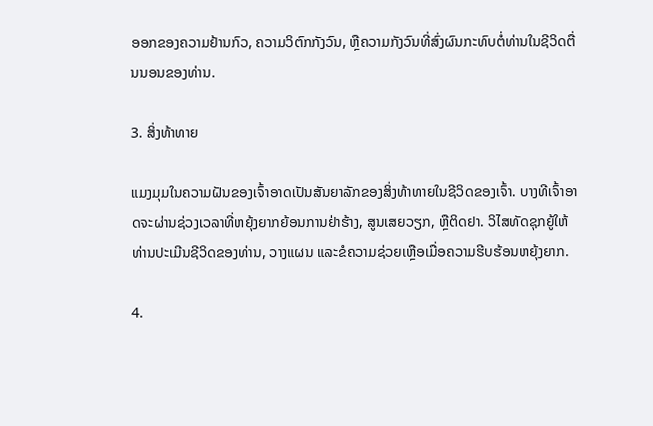ອອກຂອງຄວາມຢ້ານກົວ, ຄວາມວິຕົກກັງວົນ, ຫຼືຄວາມກັງວົນທີ່ສົ່ງຜົນກະທົບຕໍ່ທ່ານໃນຊີວິດຕື່ນນອນຂອງທ່ານ.

3. ສິ່ງທ້າທາຍ

ແມງມຸມໃນຄວາມຝັນຂອງເຈົ້າອາດເປັນສັນຍາລັກຂອງສິ່ງທ້າທາຍໃນຊີວິດຂອງເຈົ້າ. ບາງທີເຈົ້າອາດຈະຜ່ານຊ່ວງເວລາທີ່ຫຍຸ້ງຍາກຍ້ອນການຢ່າຮ້າງ, ສູນເສຍວຽກ, ຫຼືຕິດຢາ. ວິໄສທັດຊຸກຍູ້ໃຫ້ທ່ານປະເມີນຊີວິດຂອງທ່ານ, ວາງແຜນ ແລະຂໍຄວາມຊ່ວຍເຫຼືອເມື່ອຄວາມຮີບຮ້ອນຫຍຸ້ງຍາກ.

4.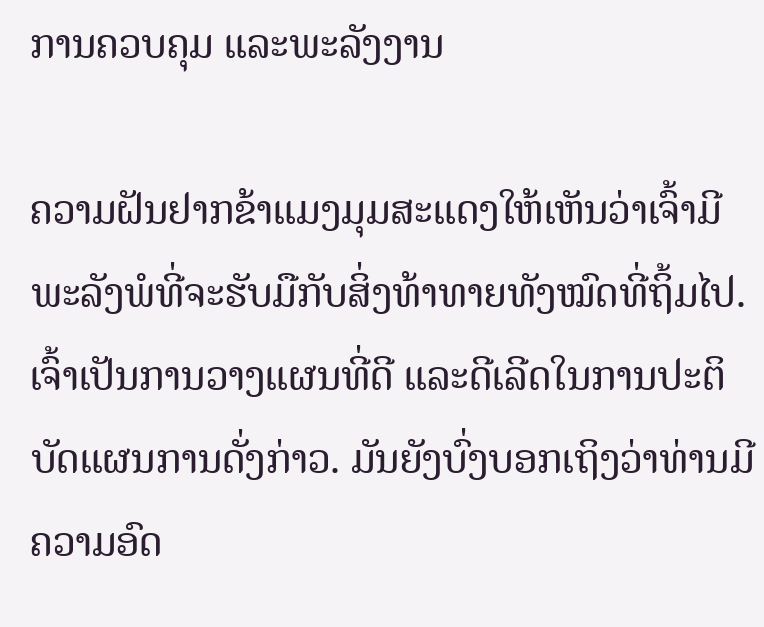ການຄວບຄຸມ ແລະພະລັງງານ

ຄວາມຝັນຢາກຂ້າແມງມຸມສະແດງໃຫ້ເຫັນວ່າເຈົ້າມີພະລັງພໍທີ່ຈະຮັບມືກັບສິ່ງທ້າທາຍທັງໝົດທີ່ຖິ້ມໄປ. ເຈົ້າເປັນການວາງແຜນທີ່ດີ ແລະດີເລີດໃນການປະຕິບັດແຜນການດັ່ງກ່າວ. ມັນຍັງບົ່ງບອກເຖິງວ່າທ່ານມີຄວາມອົດ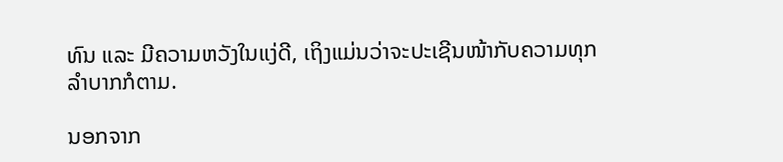ທົນ ແລະ ມີຄວາມຫວັງໃນແງ່ດີ, ເຖິງແມ່ນວ່າຈະປະເຊີນໜ້າກັບຄວາມທຸກລຳບາກກໍຕາມ.

ນອກຈາກ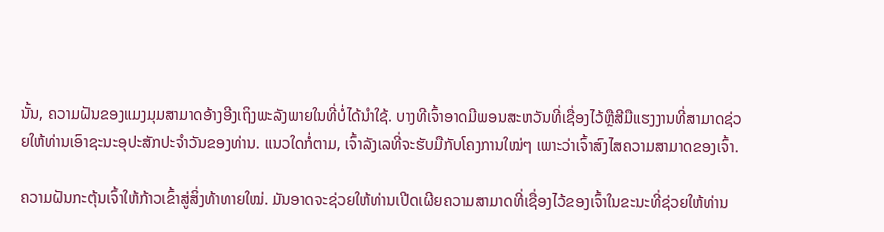ນັ້ນ, ຄວາມຝັນຂອງແມງມຸມສາມາດອ້າງອີງເຖິງພະລັງພາຍໃນທີ່ບໍ່ໄດ້ນຳໃຊ້. ບາງທີເຈົ້າອາດມີພອນສະຫວັນທີ່ເຊື່ອງໄວ້ຫຼືສີມືແຮງງານທີ່ສາມາດຊ່ວຍໃຫ້ທ່ານເອົາຊະນະອຸປະສັກປະຈໍາວັນຂອງທ່ານ. ແນວໃດກໍ່ຕາມ, ເຈົ້າລັງເລທີ່ຈະຮັບມືກັບໂຄງການໃໝ່ໆ ເພາະວ່າເຈົ້າສົງໄສຄວາມສາມາດຂອງເຈົ້າ.

ຄວາມຝັນກະຕຸ້ນເຈົ້າໃຫ້ກ້າວເຂົ້າສູ່ສິ່ງທ້າທາຍໃໝ່. ມັນອາດຈະຊ່ວຍໃຫ້ທ່ານເປີດເຜີຍຄວາມສາມາດທີ່ເຊື່ອງໄວ້ຂອງເຈົ້າໃນຂະນະທີ່ຊ່ວຍໃຫ້ທ່ານ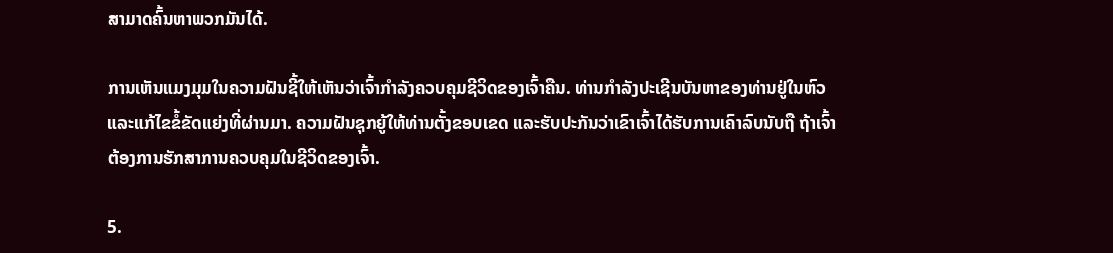ສາມາດຄົ້ນຫາພວກມັນໄດ້.

ການເຫັນແມງມຸມໃນຄວາມຝັນຊີ້ໃຫ້ເຫັນວ່າເຈົ້າກຳລັງຄວບຄຸມຊີວິດຂອງເຈົ້າຄືນ. ທ່ານກໍາລັງປະເຊີນບັນຫາຂອງທ່ານຢູ່ໃນຫົວແລະແກ້ໄຂຂໍ້ຂັດແຍ່ງທີ່ຜ່ານມາ. ຄວາມຝັນຊຸກຍູ້ໃຫ້ທ່ານຕັ້ງຂອບເຂດ ແລະຮັບປະກັນວ່າເຂົາເຈົ້າໄດ້ຮັບການເຄົາລົບນັບຖື ຖ້າເຈົ້າຕ້ອງການຮັກສາການຄວບຄຸມໃນຊີວິດຂອງເຈົ້າ.

5.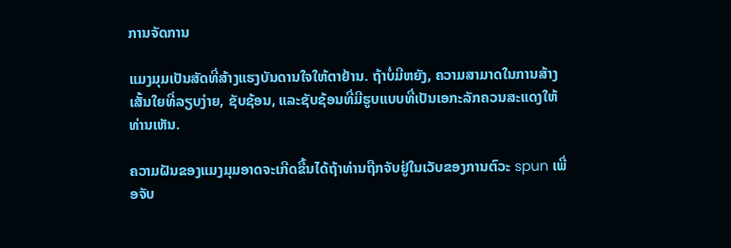ການຈັດການ

ແມງມຸມເປັນສັດທີ່ສ້າງແຮງບັນດານໃຈໃຫ້ຕາຢ້ານ. ຖ້າບໍ່ມີຫຍັງ, ຄວາມສາມາດໃນການສ້າງເສັ້ນໃຍທີ່ລຽບງ່າຍ, ຊັບຊ້ອນ, ແລະຊັບຊ້ອນທີ່ມີຮູບແບບທີ່ເປັນເອກະລັກຄວນສະແດງໃຫ້ທ່ານເຫັນ.

ຄວາມຝັນຂອງແມງມຸມອາດຈະເກີດຂື້ນໄດ້ຖ້າທ່ານຖືກຈັບຢູ່ໃນເວັບຂອງການຕົວະ spun ເພື່ອຈັບ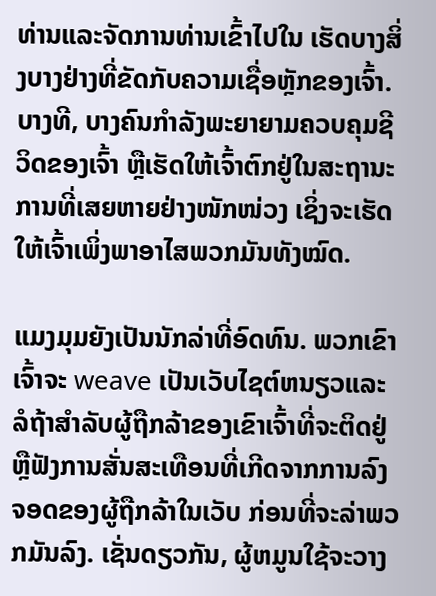ທ່ານແລະຈັດການທ່ານເຂົ້າໄປໃນ ເຮັດບາງສິ່ງບາງຢ່າງທີ່ຂັດກັບຄວາມເຊື່ອຫຼັກຂອງເຈົ້າ. ບາງທີ, ບາງຄົນກຳລັງພະຍາຍາມຄວບຄຸມຊີວິດຂອງເຈົ້າ ຫຼືເຮັດໃຫ້ເຈົ້າຕົກຢູ່ໃນສະຖານະການທີ່ເສຍຫາຍຢ່າງໜັກໜ່ວງ ເຊິ່ງຈະເຮັດໃຫ້ເຈົ້າເພິ່ງພາອາໄສພວກມັນທັງໝົດ.

ແມງມຸມຍັງເປັນນັກລ່າທີ່ອົດທົນ. ພວກເຂົາເຈົ້າຈະ weave ເປັນເວັບໄຊຕ໌ຫນຽວແລະລໍຖ້າສໍາລັບຜູ້ຖືກລ້າຂອງເຂົາເຈົ້າທີ່ຈະຕິດຢູ່ ຫຼືຟັງການສັ່ນສະເທືອນທີ່ເກີດຈາກການລົງຈອດຂອງຜູ້ຖືກລ້າໃນເວັບ ກ່ອນທີ່ຈະລ່າພວກມັນລົງ. ເຊັ່ນດຽວກັນ, ຜູ້ຫມູນໃຊ້ຈະວາງ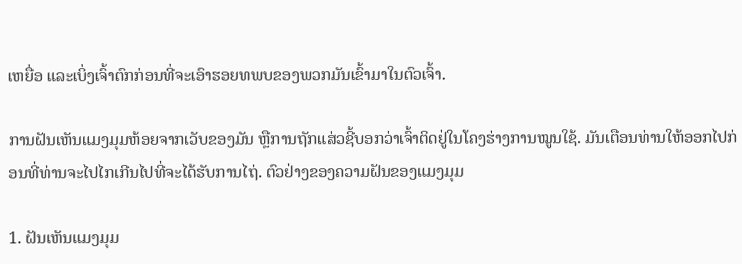ເຫຍື່ອ ແລະເບິ່ງເຈົ້າຕົກກ່ອນທີ່ຈະເອົາຮອຍທພບຂອງພວກມັນເຂົ້າມາໃນຕົວເຈົ້າ.

ການຝັນເຫັນແມງມຸມຫ້ອຍຈາກເວັບຂອງມັນ ຫຼືການຖັກແສ່ວຊີ້ບອກວ່າເຈົ້າຕິດຢູ່ໃນໂຄງຮ່າງການໝູນໃຊ້. ມັນເຕືອນທ່ານໃຫ້ອອກໄປກ່ອນທີ່ທ່ານຈະໄປໄກເກີນໄປທີ່ຈະໄດ້ຮັບການໄຖ່. ຕົວຢ່າງຂອງຄວາມຝັນຂອງແມງມຸມ

1. ຝັນເຫັນແມງມຸມ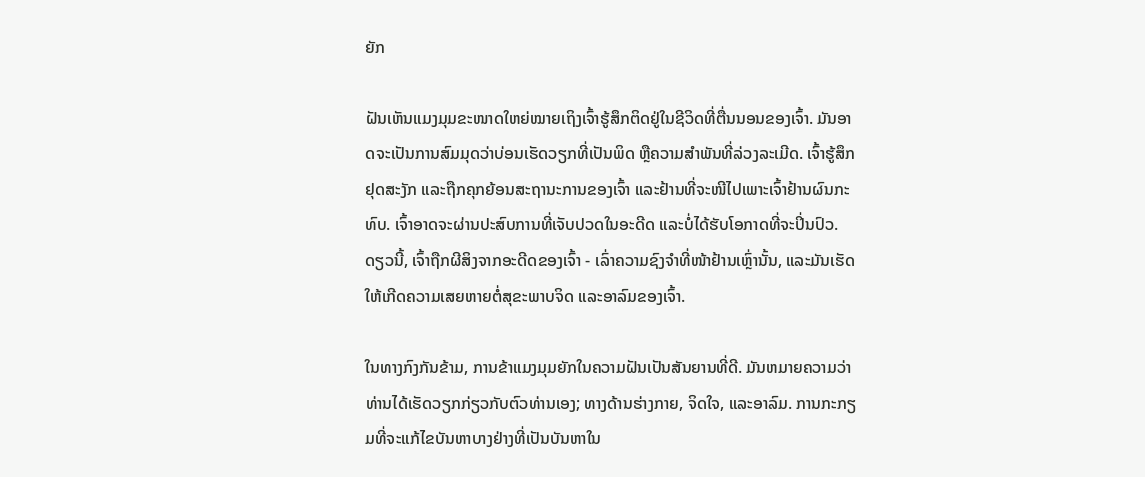ຍັກ

ຝັນເຫັນແມງມຸມຂະໜາດໃຫຍ່ໝາຍເຖິງເຈົ້າຮູ້ສຶກຕິດຢູ່ໃນຊີວິດທີ່ຕື່ນນອນຂອງເຈົ້າ. ມັນອາດຈະເປັນການສົມມຸດວ່າບ່ອນເຮັດວຽກທີ່ເປັນພິດ ຫຼືຄວາມສໍາພັນທີ່ລ່ວງລະເມີດ. ເຈົ້າຮູ້ສຶກຢຸດສະງັກ ແລະຖືກຄຸກຍ້ອນສະຖານະການຂອງເຈົ້າ ແລະຢ້ານທີ່ຈະໜີໄປເພາະເຈົ້າຢ້ານຜົນກະທົບ. ເຈົ້າອາດຈະຜ່ານປະສົບການທີ່ເຈັບປວດໃນອະດີດ ແລະບໍ່ໄດ້ຮັບໂອກາດທີ່ຈະປິ່ນປົວ. ດຽວນີ້, ເຈົ້າຖືກຜີສິງຈາກອະດີດຂອງເຈົ້າ - ເລົ່າຄວາມຊົງຈຳທີ່ໜ້າຢ້ານເຫຼົ່ານັ້ນ, ແລະມັນເຮັດໃຫ້ເກີດຄວາມເສຍຫາຍຕໍ່ສຸຂະພາບຈິດ ແລະອາລົມຂອງເຈົ້າ.

ໃນທາງກົງກັນຂ້າມ, ການຂ້າແມງມຸມຍັກໃນຄວາມຝັນເປັນສັນຍານທີ່ດີ. ມັນຫມາຍຄວາມວ່າທ່ານໄດ້ເຮັດວຽກກ່ຽວກັບຕົວທ່ານເອງ; ທາງດ້ານຮ່າງກາຍ, ຈິດໃຈ, ແລະອາລົມ. ການກະກຽມທີ່ຈະແກ້ໄຂບັນຫາບາງຢ່າງທີ່ເປັນບັນຫາໃນ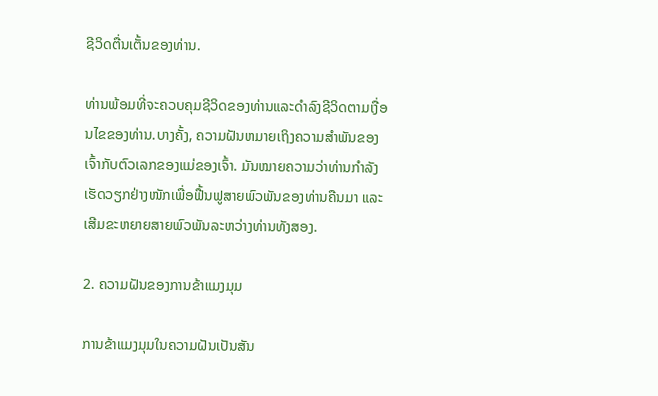ຊີວິດຕື່ນເຕັ້ນຂອງທ່ານ.

ທ່ານພ້ອມທີ່ຈະຄວບຄຸມຊີວິດຂອງທ່ານແລະດໍາລົງຊີວິດຕາມເງື່ອນໄຂຂອງທ່ານ.ບາງຄັ້ງ, ຄວາມຝັນຫມາຍເຖິງຄວາມສໍາພັນຂອງເຈົ້າກັບຕົວເລກຂອງແມ່ຂອງເຈົ້າ. ມັນໝາຍຄວາມວ່າທ່ານກຳລັງເຮັດວຽກຢ່າງໜັກເພື່ອຟື້ນຟູສາຍພົວພັນຂອງທ່ານຄືນມາ ແລະເສີມຂະຫຍາຍສາຍພົວພັນລະຫວ່າງທ່ານທັງສອງ.

2. ຄວາມຝັນຂອງການຂ້າແມງມຸມ

ການຂ້າແມງມຸມໃນຄວາມຝັນເປັນສັນ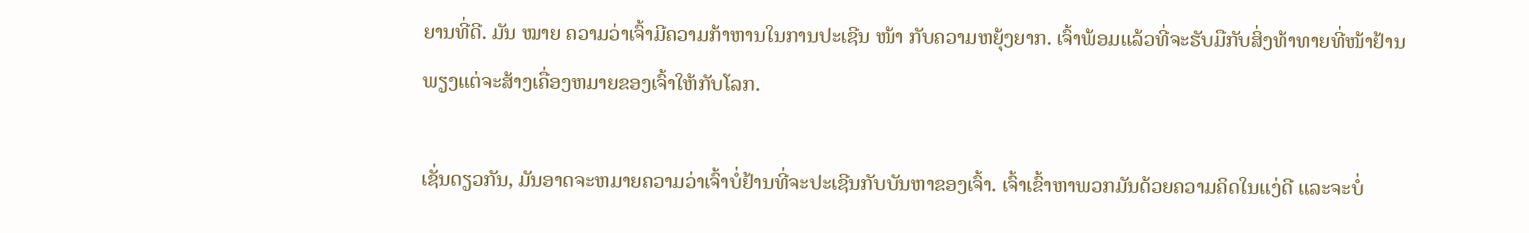ຍານທີ່ດີ. ມັນ ໝາຍ ຄວາມວ່າເຈົ້າມີຄວາມກ້າຫານໃນການປະເຊີນ ໜ້າ ກັບຄວາມຫຍຸ້ງຍາກ. ເຈົ້າພ້ອມແລ້ວທີ່ຈະຮັບມືກັບສິ່ງທ້າທາຍທີ່ໜ້າຢ້ານພຽງແຕ່ຈະສ້າງເຄື່ອງຫມາຍຂອງເຈົ້າໃຫ້ກັບໂລກ.

ເຊັ່ນດຽວກັນ, ມັນອາດຈະຫມາຍຄວາມວ່າເຈົ້າບໍ່ຢ້ານທີ່ຈະປະເຊີນກັບບັນຫາຂອງເຈົ້າ. ເຈົ້າເຂົ້າຫາພວກມັນດ້ວຍຄວາມຄິດໃນແງ່ດີ ແລະຈະບໍ່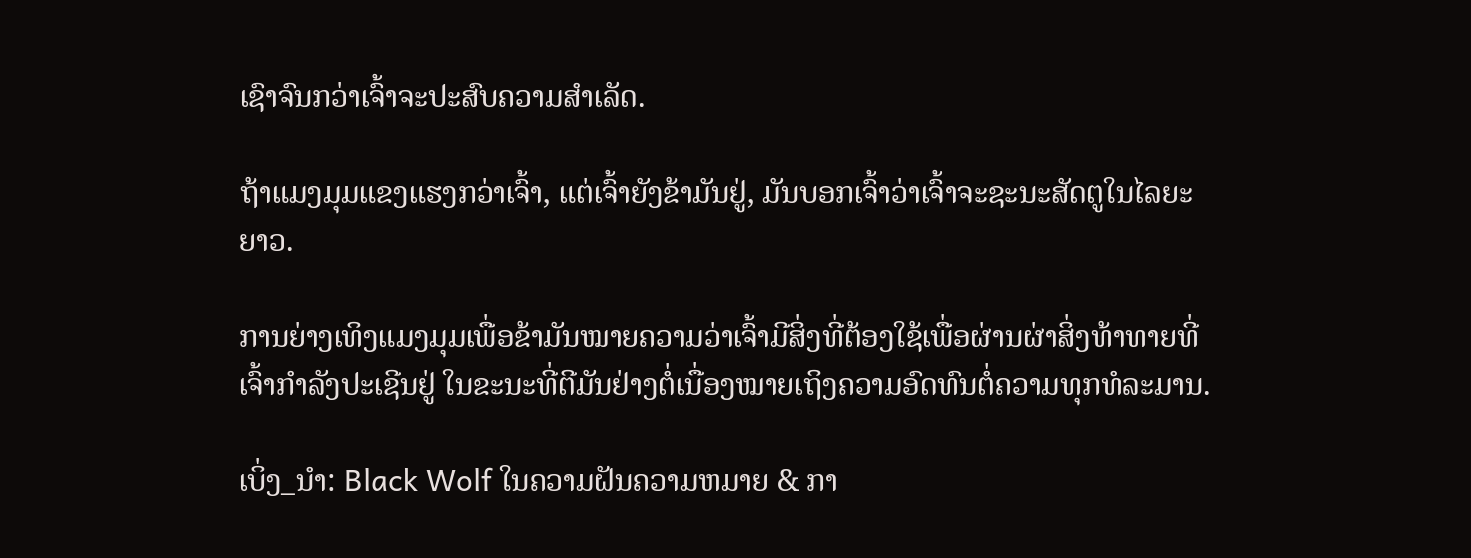ເຊົາຈົນກວ່າເຈົ້າຈະປະສົບຄວາມສຳເລັດ.

ຖ້າແມງມຸມແຂງແຮງກວ່າເຈົ້າ, ແຕ່ເຈົ້າຍັງຂ້າມັນຢູ່, ມັນບອກເຈົ້າວ່າເຈົ້າຈະຊະນະສັດຕູໃນໄລຍະຍາວ.

ການຍ່າງເທິງແມງມຸມເພື່ອຂ້າມັນໝາຍຄວາມວ່າເຈົ້າມີສິ່ງທີ່ຕ້ອງໃຊ້ເພື່ອຜ່ານຜ່າສິ່ງທ້າທາຍທີ່ເຈົ້າກຳລັງປະເຊີນຢູ່ ໃນຂະນະທີ່ຕີມັນຢ່າງຕໍ່ເນື່ອງໝາຍເຖິງຄວາມອົດທົນຕໍ່ຄວາມທຸກທໍລະມານ.

ເບິ່ງ_ນຳ: Black Wolf ໃນຄວາມຝັນຄວາມຫມາຍ & ກາ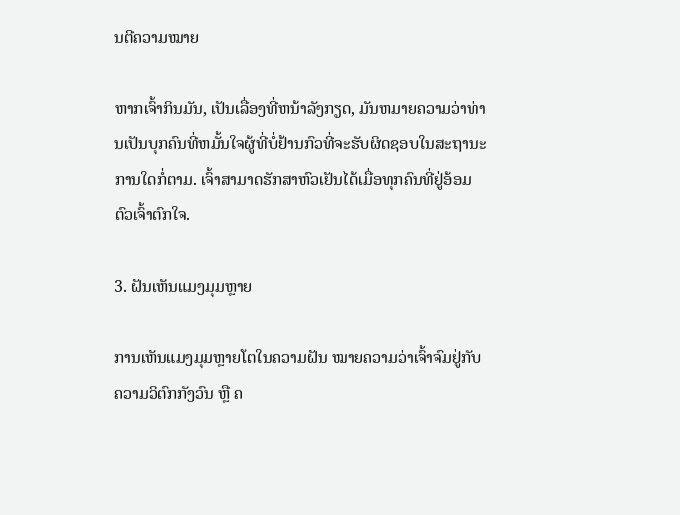ນຕີຄວາມໝາຍ

ຫາກເຈົ້າກິນມັນ, ເປັນເລື່ອງທີ່ຫນ້າລັງກຽດ, ມັນຫມາຍຄວາມວ່າທ່ານເປັນບຸກຄົນທີ່ຫມັ້ນໃຈຜູ້ທີ່ບໍ່ຢ້ານກົວທີ່ຈະຮັບຜິດຊອບໃນສະຖານະການໃດກໍ່ຕາມ. ເຈົ້າສາມາດຮັກສາຫົວເຢັນໄດ້ເມື່ອທຸກຄົນທີ່ຢູ່ອ້ອມຕົວເຈົ້າຕົກໃຈ.

3. ຝັນເຫັນແມງມຸມຫຼາຍ

ການເຫັນແມງມຸມຫຼາຍໂຕໃນຄວາມຝັນ ໝາຍຄວາມວ່າເຈົ້າຈົມຢູ່ກັບຄວາມວິຕົກກັງວົນ ຫຼື ຄ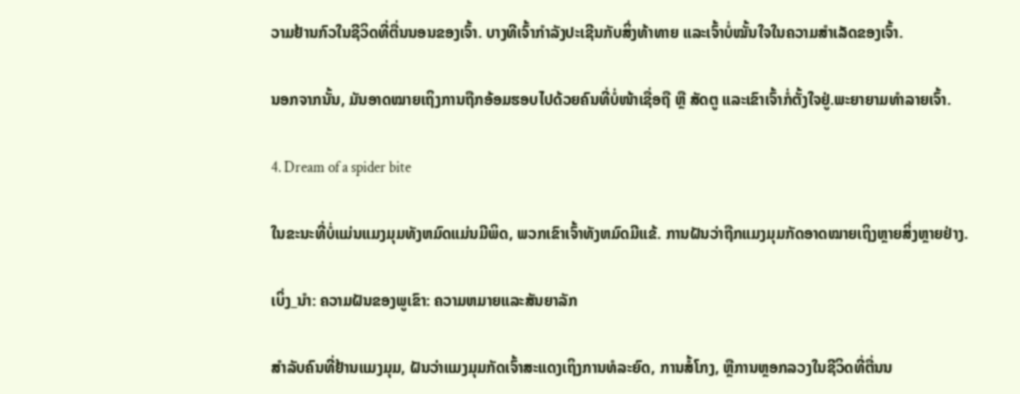ວາມຢ້ານກົວໃນຊີວິດທີ່ຕື່ນນອນຂອງເຈົ້າ. ບາງທີເຈົ້າກຳລັງປະເຊີນກັບສິ່ງທ້າທາຍ ແລະເຈົ້າບໍ່ໝັ້ນໃຈໃນຄວາມສຳເລັດຂອງເຈົ້າ.

ນອກຈາກນັ້ນ, ມັນອາດໝາຍເຖິງການຖືກອ້ອມຮອບໄປດ້ວຍຄົນທີ່ບໍ່ໜ້າເຊື່ອຖື ຫຼື ສັດຕູ ແລະເຂົາເຈົ້າກໍ່ຕັ້ງໃຈຢູ່.ພະຍາຍາມທໍາລາຍເຈົ້າ.

4. Dream of a spider bite

ໃນຂະນະທີ່ບໍ່ແມ່ນແມງມຸມທັງຫມົດແມ່ນມີພິດ, ພວກເຂົາເຈົ້າທັງຫມົດມີແຂ້. ການຝັນວ່າຖືກແມງມຸມກັດອາດໝາຍເຖິງຫຼາຍສິ່ງຫຼາຍຢ່າງ.

ເບິ່ງ_ນຳ: ຄວາມຝັນຂອງພູເຂົາ: ຄວາມຫມາຍແລະສັນຍາລັກ

ສຳລັບຄົນທີ່ຢ້ານແມງມຸມ, ຝັນວ່າແມງມຸມກັດເຈົ້າສະແດງເຖິງການທໍລະຍົດ, ການສໍ້ໂກງ, ຫຼືການຫຼອກລວງໃນຊີວິດທີ່ຕື່ນນ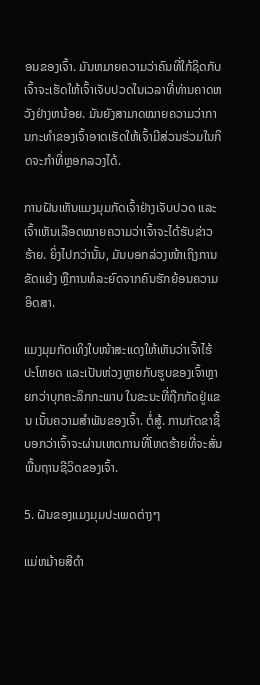ອນຂອງເຈົ້າ. ມັນຫມາຍຄວາມວ່າຄົນທີ່ໃກ້ຊິດກັບເຈົ້າຈະເຮັດໃຫ້ເຈົ້າເຈັບປວດໃນເວລາທີ່ທ່ານຄາດຫວັງຢ່າງຫນ້ອຍ. ມັນຍັງສາມາດໝາຍຄວາມວ່າການກະທຳຂອງເຈົ້າອາດເຮັດໃຫ້ເຈົ້າມີສ່ວນຮ່ວມໃນກິດຈະກຳທີ່ຫຼອກລວງໄດ້.

ການຝັນເຫັນແມງມຸມກັດເຈົ້າຢ່າງເຈັບປວດ ແລະເຈົ້າເຫັນເລືອດໝາຍຄວາມວ່າເຈົ້າຈະໄດ້ຮັບຂ່າວຮ້າຍ. ຍິ່ງໄປກວ່ານັ້ນ, ມັນບອກລ່ວງໜ້າເຖິງການຂັດແຍ້ງ ຫຼືການທໍລະຍົດຈາກຄົນຮັກຍ້ອນຄວາມອິດສາ.

ແມງມຸມກັດເທິງໃບໜ້າສະແດງໃຫ້ເຫັນວ່າເຈົ້າໄຮ້ປະໂຫຍດ ແລະເປັນຫ່ວງຫຼາຍກັບຮູບຂອງເຈົ້າຫຼາຍກວ່າບຸກຄະລິກກະພາບ ໃນຂະນະທີ່ຖືກກັດຢູ່ແຂນ ເນັ້ນຄວາມສຳພັນຂອງເຈົ້າ. ຕໍ່ສູ້. ການກັດຂາຊີ້ບອກວ່າເຈົ້າຈະຜ່ານເຫດການທີ່ໂຫດຮ້າຍທີ່ຈະສັ່ນພື້ນຖານຊີວິດຂອງເຈົ້າ.

5. ຝັນຂອງແມງມຸມປະເພດຕ່າງໆ

ແມ່ຫມ້າຍສີດໍາ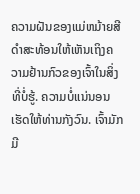ຄວາມຝັນຂອງແມ່ຫມ້າຍສີດໍາສະທ້ອນໃຫ້ເຫັນເຖິງຄວາມຢ້ານກົວຂອງເຈົ້າໃນສິ່ງທີ່ບໍ່ຮູ້. ຄວາມບໍ່ແນ່ນອນເຮັດໃຫ້ທ່ານກັງວົນ. ເຈົ້າມັກມີ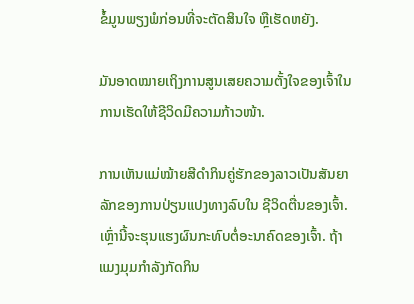ຂໍ້ມູນພຽງພໍກ່ອນທີ່ຈະຕັດສິນໃຈ ຫຼືເຮັດຫຍັງ.

ມັນອາດໝາຍເຖິງການສູນເສຍຄວາມຕັ້ງໃຈຂອງເຈົ້າໃນການເຮັດໃຫ້ຊີວິດມີຄວາມກ້າວໜ້າ.

ການເຫັນແມ່ໝ້າຍສີດຳກິນຄູ່ຮັກຂອງລາວເປັນສັນຍາລັກຂອງການປ່ຽນແປງທາງລົບໃນ ຊີວິດຕື່ນຂອງເຈົ້າ. ເຫຼົ່ານີ້ຈະຮຸນແຮງຜົນກະທົບຕໍ່ອະນາຄົດຂອງເຈົ້າ. ຖ້າແມງມຸມກໍາລັງກັດກິນ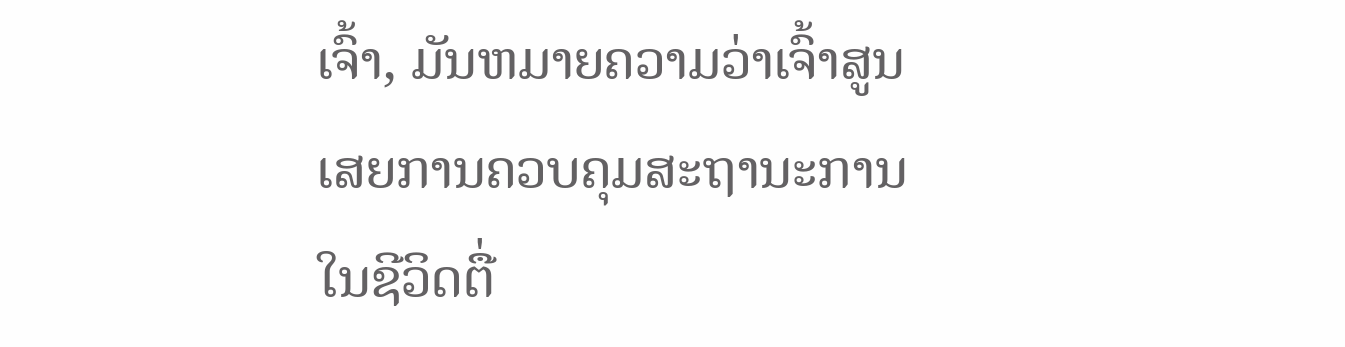ເຈົ້າ, ມັນຫມາຍຄວາມວ່າເຈົ້າສູນເສຍການຄວບຄຸມສະຖານະການໃນຊີວິດຕື່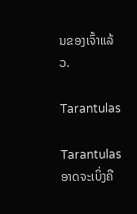ນຂອງເຈົ້າແລ້ວ.

Tarantulas

Tarantulas ອາດຈະເບິ່ງຄື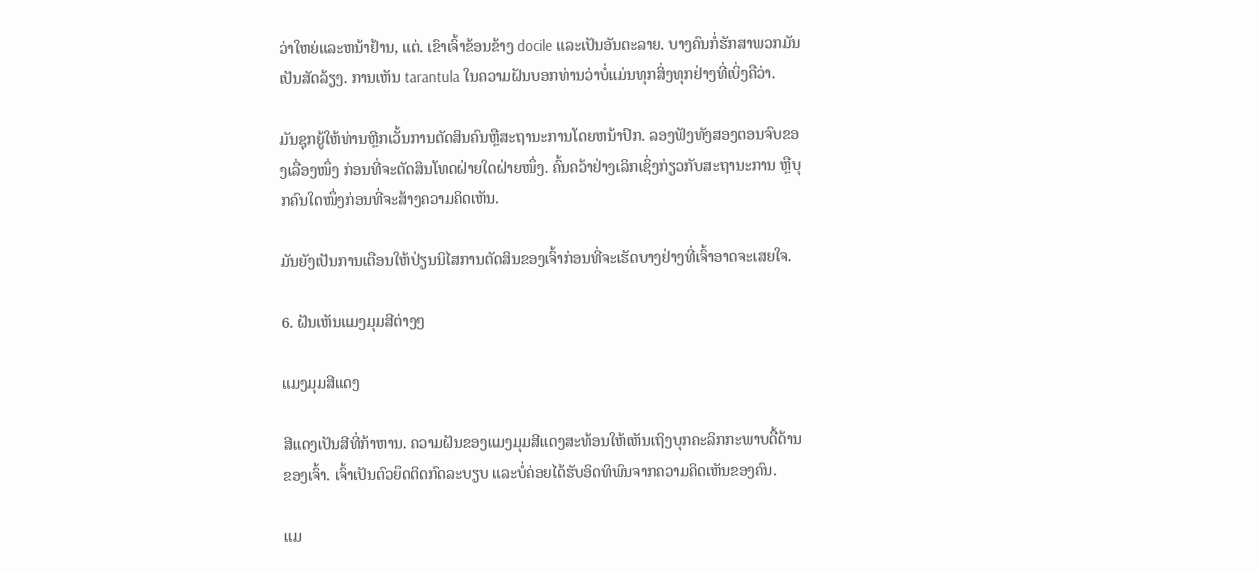ວ່າໃຫຍ່ແລະຫນ້າຢ້ານ, ແຕ່. ເຂົາເຈົ້າຂ້ອນຂ້າງ docile ແລະເປັນອັນຕະລາຍ. ບາງຄົນກໍ່ຮັກສາພວກມັນເປັນສັດລ້ຽງ. ການເຫັນ tarantula ໃນຄວາມຝັນບອກທ່ານວ່າບໍ່ແມ່ນທຸກສິ່ງທຸກຢ່າງທີ່ເບິ່ງຄືວ່າ.

ມັນຊຸກຍູ້ໃຫ້ທ່ານຫຼີກເວັ້ນການຕັດສິນຄົນຫຼືສະຖານະການໂດຍຫນ້າປົກ. ລອງຟັງທັງສອງຕອນຈົບຂອງເລື່ອງໜຶ່ງ ກ່ອນທີ່ຈະຕັດສິນໂທດຝ່າຍໃດຝ່າຍໜຶ່ງ. ຄົ້ນຄວ້າຢ່າງເລິກເຊິ່ງກ່ຽວກັບສະຖານະການ ຫຼືບຸກຄົນໃດໜຶ່ງກ່ອນທີ່ຈະສ້າງຄວາມຄິດເຫັນ.

ມັນຍັງເປັນການເຕືອນໃຫ້ປ່ຽນນິໄສການຕັດສິນຂອງເຈົ້າກ່ອນທີ່ຈະເຮັດບາງຢ່າງທີ່ເຈົ້າອາດຈະເສຍໃຈ.

6. ຝັນເຫັນແມງມຸມສີຕ່າງໆ

ແມງມຸມສີແດງ

ສີແດງເປັນສີທີ່ກ້າຫານ. ຄວາມຝັນຂອງແມງມຸມສີແດງສະທ້ອນໃຫ້ເຫັນເຖິງບຸກຄະລິກກະພາບດື້ດ້ານຂອງເຈົ້າ. ເຈົ້າເປັນຕົວຍຶດຕິດກົດລະບຽບ ແລະບໍ່ຄ່ອຍໄດ້ຮັບອິດທິພົນຈາກຄວາມຄິດເຫັນຂອງຄົນ.

ແມ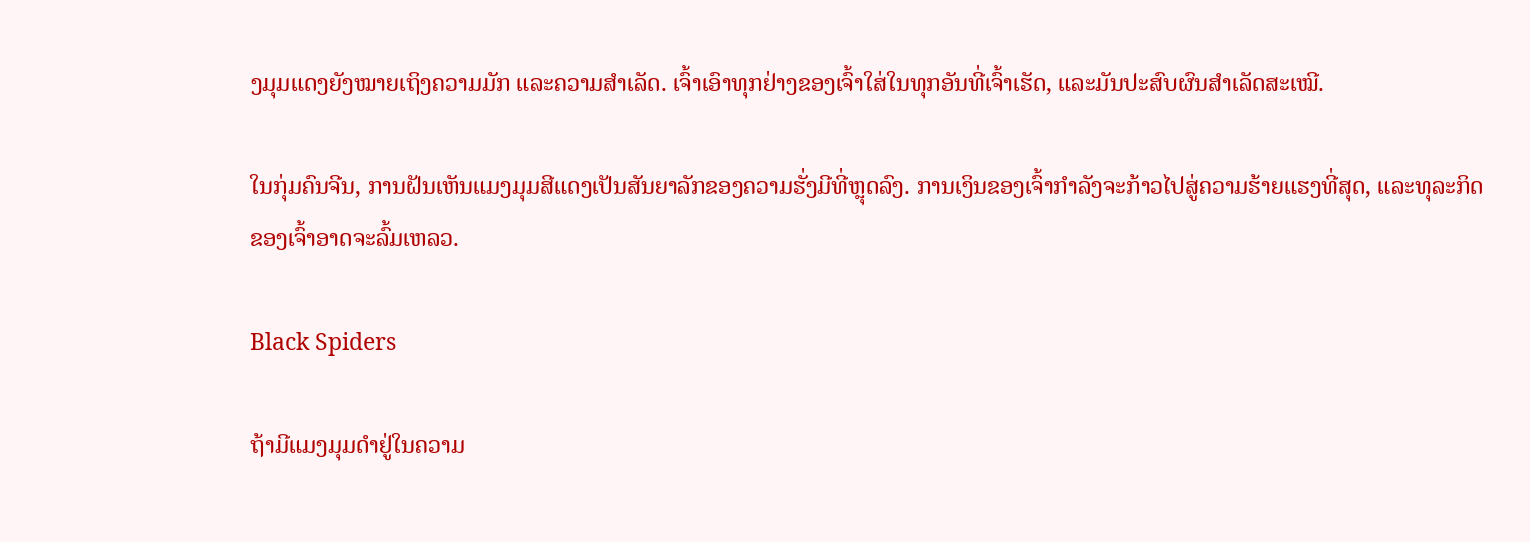ງມຸມແດງຍັງໝາຍເຖິງຄວາມມັກ ແລະຄວາມສໍາເລັດ. ເຈົ້າເອົາທຸກຢ່າງຂອງເຈົ້າໃສ່ໃນທຸກອັນທີ່ເຈົ້າເຮັດ, ແລະມັນປະສົບຜົນສຳເລັດສະເໝີ.

ໃນກຸ່ມຄົນຈີນ, ການຝັນເຫັນແມງມຸມສີແດງເປັນສັນຍາລັກຂອງຄວາມຮັ່ງມີທີ່ຫຼຸດລົງ. ການເງິນຂອງເຈົ້າກຳລັງຈະກ້າວໄປສູ່ຄວາມຮ້າຍແຮງທີ່ສຸດ, ແລະທຸລະກິດຂອງເຈົ້າອາດຈະລົ້ມເຫລວ.

Black Spiders

ຖ້າມີແມງມຸມດຳຢູ່ໃນຄວາມ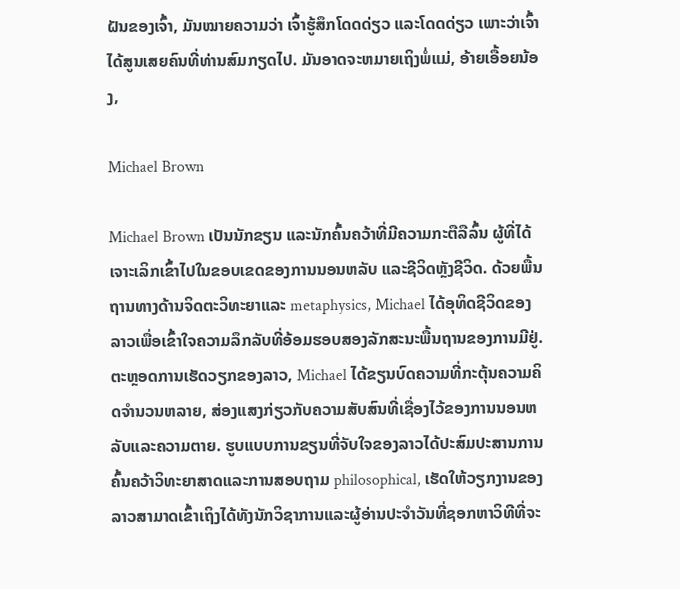ຝັນຂອງເຈົ້າ, ມັນໝາຍຄວາມວ່າ ເຈົ້າຮູ້ສຶກໂດດດ່ຽວ ແລະໂດດດ່ຽວ ເພາະວ່າເຈົ້າໄດ້ສູນເສຍຄົນທີ່ທ່ານສົມກຽດໄປ. ມັນອາດຈະຫມາຍເຖິງພໍ່ແມ່, ອ້າຍເອື້ອຍນ້ອງ,

Michael Brown

Michael Brown ເປັນນັກຂຽນ ແລະນັກຄົ້ນຄວ້າທີ່ມີຄວາມກະຕືລືລົ້ນ ຜູ້ທີ່ໄດ້ເຈາະເລິກເຂົ້າໄປໃນຂອບເຂດຂອງການນອນຫລັບ ແລະຊີວິດຫຼັງຊີວິດ. ດ້ວຍພື້ນຖານທາງດ້ານຈິດຕະວິທະຍາແລະ metaphysics, Michael ໄດ້ອຸທິດຊີວິດຂອງລາວເພື່ອເຂົ້າໃຈຄວາມລຶກລັບທີ່ອ້ອມຮອບສອງລັກສະນະພື້ນຖານຂອງການມີຢູ່.ຕະຫຼອດການເຮັດວຽກຂອງລາວ, Michael ໄດ້ຂຽນບົດຄວາມທີ່ກະຕຸ້ນຄວາມຄິດຈໍານວນຫລາຍ, ສ່ອງແສງກ່ຽວກັບຄວາມສັບສົນທີ່ເຊື່ອງໄວ້ຂອງການນອນຫລັບແລະຄວາມຕາຍ. ຮູບແບບການຂຽນທີ່ຈັບໃຈຂອງລາວໄດ້ປະສົມປະສານການຄົ້ນຄວ້າວິທະຍາສາດແລະການສອບຖາມ philosophical, ເຮັດໃຫ້ວຽກງານຂອງລາວສາມາດເຂົ້າເຖິງໄດ້ທັງນັກວິຊາການແລະຜູ້ອ່ານປະຈໍາວັນທີ່ຊອກຫາວິທີທີ່ຈະ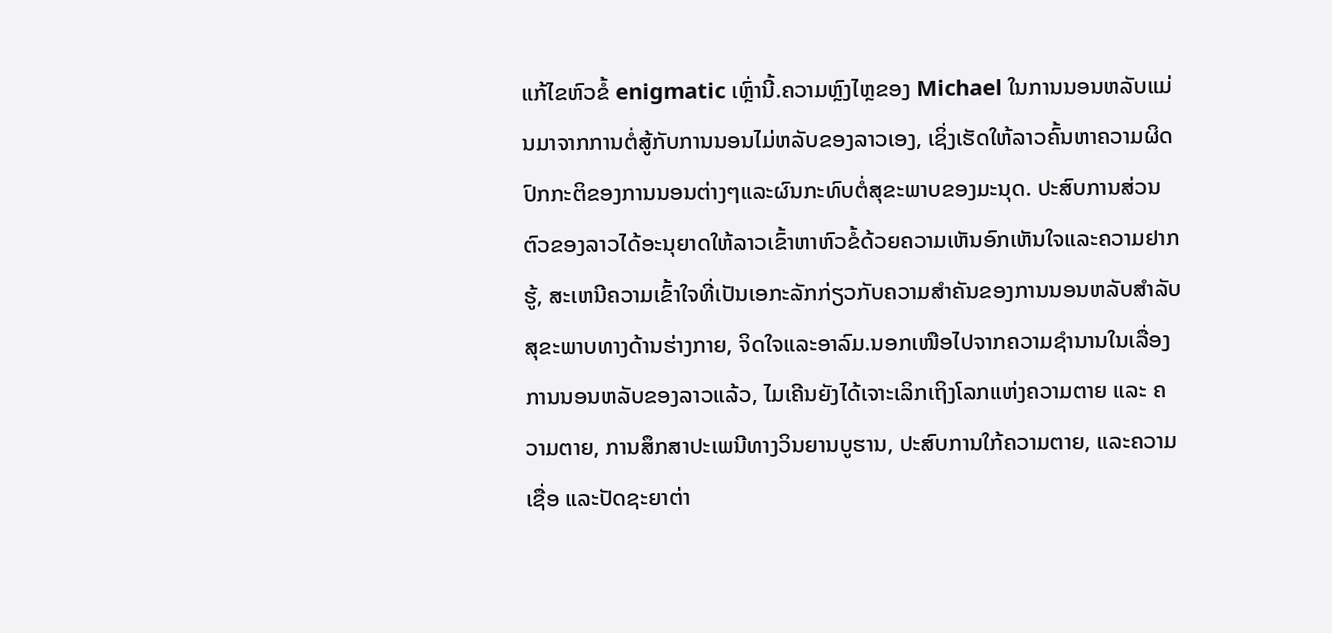ແກ້ໄຂຫົວຂໍ້ enigmatic ເຫຼົ່ານີ້.ຄວາມຫຼົງໄຫຼຂອງ Michael ໃນການນອນຫລັບແມ່ນມາຈາກການຕໍ່ສູ້ກັບການນອນໄມ່ຫລັບຂອງລາວເອງ, ເຊິ່ງເຮັດໃຫ້ລາວຄົ້ນຫາຄວາມຜິດປົກກະຕິຂອງການນອນຕ່າງໆແລະຜົນກະທົບຕໍ່ສຸຂະພາບຂອງມະນຸດ. ປະສົບການສ່ວນຕົວຂອງລາວໄດ້ອະນຸຍາດໃຫ້ລາວເຂົ້າຫາຫົວຂໍ້ດ້ວຍຄວາມເຫັນອົກເຫັນໃຈແລະຄວາມຢາກຮູ້, ສະເຫນີຄວາມເຂົ້າໃຈທີ່ເປັນເອກະລັກກ່ຽວກັບຄວາມສໍາຄັນຂອງການນອນຫລັບສໍາລັບສຸຂະພາບທາງດ້ານຮ່າງກາຍ, ຈິດໃຈແລະອາລົມ.ນອກເໜືອໄປຈາກຄວາມຊຳນານໃນເລື່ອງການນອນຫລັບຂອງລາວແລ້ວ, ໄມເຄີນຍັງໄດ້ເຈາະເລິກເຖິງໂລກແຫ່ງຄວາມຕາຍ ແລະ ຄວາມຕາຍ, ການສຶກສາປະເພນີທາງວິນຍານບູຮານ, ປະສົບການໃກ້ຄວາມຕາຍ, ແລະຄວາມເຊື່ອ ແລະປັດຊະຍາຕ່າ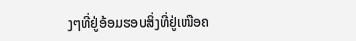ງໆທີ່ຢູ່ອ້ອມຮອບສິ່ງທີ່ຢູ່ເໜືອຄ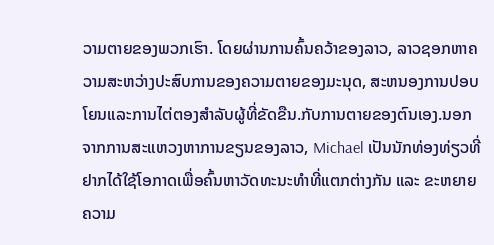ວາມຕາຍຂອງພວກເຮົາ. ໂດຍຜ່ານການຄົ້ນຄວ້າຂອງລາວ, ລາວຊອກຫາຄວາມສະຫວ່າງປະສົບການຂອງຄວາມຕາຍຂອງມະນຸດ, ສະຫນອງການປອບໂຍນແລະການໄຕ່ຕອງສໍາລັບຜູ້ທີ່ຂັດຂືນ.ກັບການຕາຍຂອງຕົນເອງ.ນອກຈາກການສະແຫວງຫາການຂຽນຂອງລາວ, Michael ເປັນນັກທ່ອງທ່ຽວທີ່ຢາກໄດ້ໃຊ້ໂອກາດເພື່ອຄົ້ນຫາວັດທະນະທຳທີ່ແຕກຕ່າງກັນ ແລະ ຂະຫຍາຍຄວາມ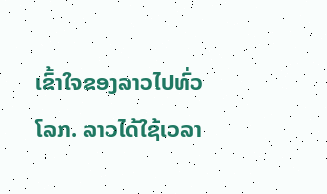ເຂົ້າໃຈຂອງລາວໄປທົ່ວໂລກ. ລາວໄດ້ໃຊ້ເວລາ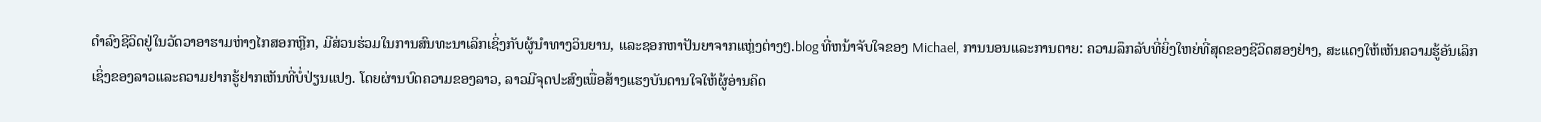ດໍາລົງຊີວິດຢູ່ໃນວັດວາອາຮາມຫ່າງໄກສອກຫຼີກ, ມີສ່ວນຮ່ວມໃນການສົນທະນາເລິກເຊິ່ງກັບຜູ້ນໍາທາງວິນຍານ, ແລະຊອກຫາປັນຍາຈາກແຫຼ່ງຕ່າງໆ.blog ທີ່ຫນ້າຈັບໃຈຂອງ Michael, ການນອນແລະການຕາຍ: ຄວາມລຶກລັບທີ່ຍິ່ງໃຫຍ່ທີ່ສຸດຂອງຊີວິດສອງຢ່າງ, ສະແດງໃຫ້ເຫັນຄວາມຮູ້ອັນເລິກເຊິ່ງຂອງລາວແລະຄວາມຢາກຮູ້ຢາກເຫັນທີ່ບໍ່ປ່ຽນແປງ. ໂດຍຜ່ານບົດຄວາມຂອງລາວ, ລາວມີຈຸດປະສົງເພື່ອສ້າງແຮງບັນດານໃຈໃຫ້ຜູ້ອ່ານຄິດ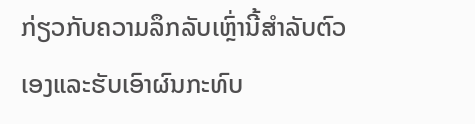ກ່ຽວກັບຄວາມລຶກລັບເຫຼົ່ານີ້ສໍາລັບຕົວເອງແລະຮັບເອົາຜົນກະທົບ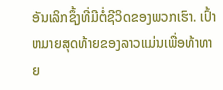ອັນເລິກຊຶ້ງທີ່ມີຕໍ່ຊີວິດຂອງພວກເຮົາ. ເປົ້າຫມາຍສຸດທ້າຍຂອງລາວແມ່ນເພື່ອທ້າທາຍ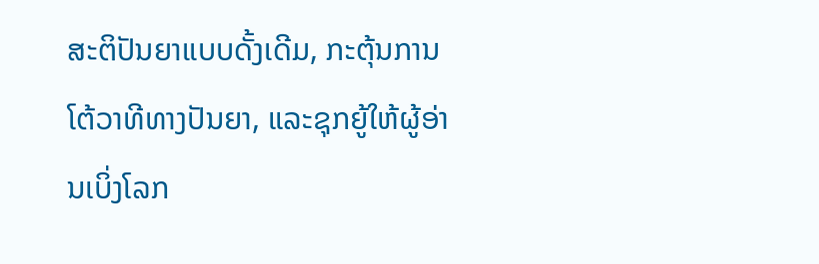ສະຕິປັນຍາແບບດັ້ງເດີມ, ກະຕຸ້ນການໂຕ້ວາທີທາງປັນຍາ, ແລະຊຸກຍູ້ໃຫ້ຜູ້ອ່ານເບິ່ງໂລກ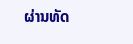ຜ່ານທັດ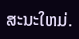ສະນະໃຫມ່.